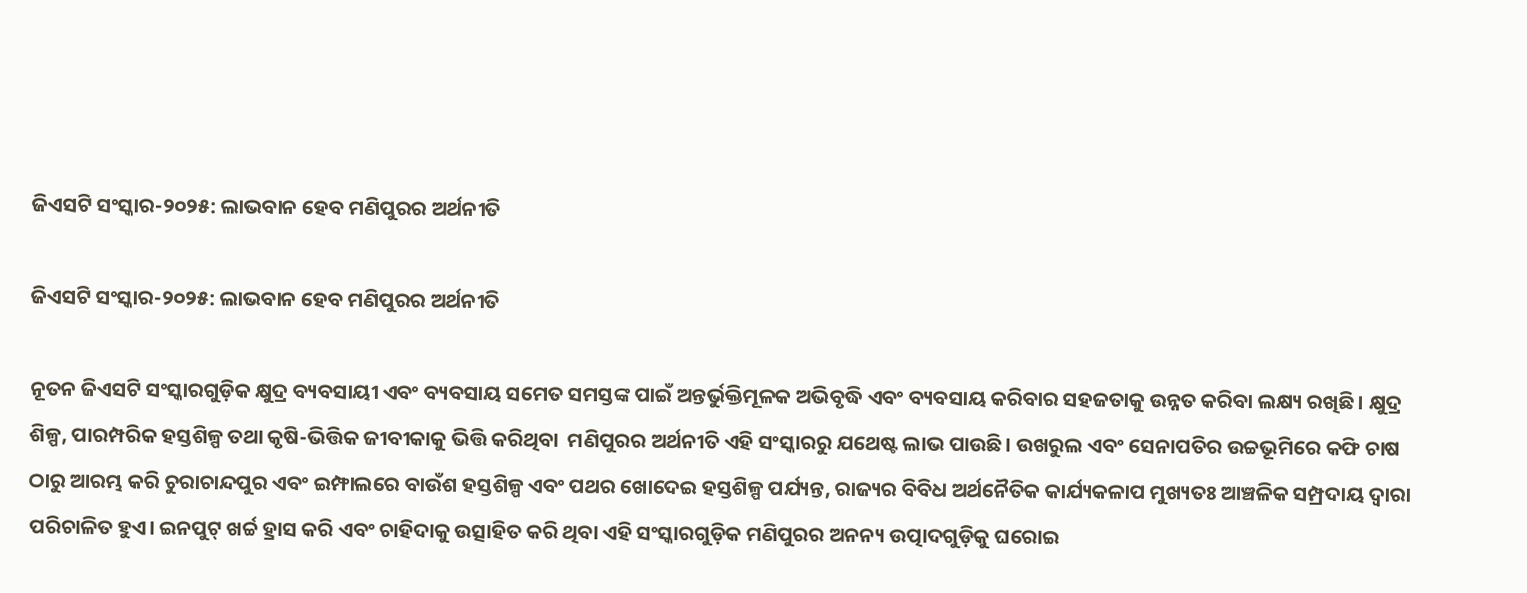ଜିଏସଟି ସଂସ୍କାର-୨୦୨୫: ଲାଭବାନ ହେବ ମଣିପୁରର ଅର୍ଥନୀତି

ଜିଏସଟି ସଂସ୍କାର-୨୦୨୫: ଲାଭବାନ ହେବ ମଣିପୁରର ଅର୍ଥନୀତି

ନୂତନ ଜିଏସଟି ସଂସ୍କାରଗୁଡ଼ିକ କ୍ଷୁଦ୍ର ବ୍ୟବସାୟୀ ଏବଂ ବ୍ୟବସାୟ ସମେତ ସମସ୍ତଙ୍କ ପାଇଁ ଅନ୍ତର୍ଭୁକ୍ତିମୂଳକ ଅଭିବୃଦ୍ଧି ଏବଂ ବ୍ୟବସାୟ କରିବାର ସହଜତାକୁ ଉନ୍ନତ କରିବା ଲକ୍ଷ୍ୟ ରଖିଛି। କ୍ଷୁଦ୍ର ଶିଳ୍ପ, ପାରମ୍ପରିକ ହସ୍ତଶିଳ୍ପ ତଥା କୃଷି-ଭିତ୍ତିକ ଜୀବୀକାକୁ ଭିତ୍ତି କରିଥିବା  ମଣିପୁରର ଅର୍ଥନୀତି ଏହି ସଂସ୍କାରରୁ ଯଥେଷ୍ଟ ଲାଭ ପାଉଛି। ଉଖରୁଲ ଏବଂ ସେନାପତିର ଉଚ୍ଚଭୂମିରେ କଫି ଚାଷ ଠାରୁ ଆରମ୍ଭ କରି ଚୁରାଚାନ୍ଦପୁର ଏବଂ ଇମ୍ଫାଲରେ ବାଉଁଶ ହସ୍ତଶିଳ୍ପ ଏବଂ ପଥର ଖୋଦେଇ ହସ୍ତଶିଳ୍ପ ପର୍ଯ୍ୟନ୍ତ, ରାଜ୍ୟର ବିବିଧ ଅର୍ଥନୈତିକ କାର୍ଯ୍ୟକଳାପ ମୁଖ୍ୟତଃ ଆଞ୍ଚଳିକ ସମ୍ପ୍ରଦାୟ ଦ୍ୱାରା ପରିଚାଳିତ ହୁଏ। ଇନପୁଟ୍ ଖର୍ଚ୍ଚ ହ୍ରାସ କରି ଏବଂ ଚାହିଦାକୁ ଉତ୍ସାହିତ କରି ଥିବା ଏହି ସଂସ୍କାରଗୁଡ଼ିକ ମଣିପୁରର ଅନନ୍ୟ ଉତ୍ପାଦଗୁଡ଼ିକୁ ଘରୋଇ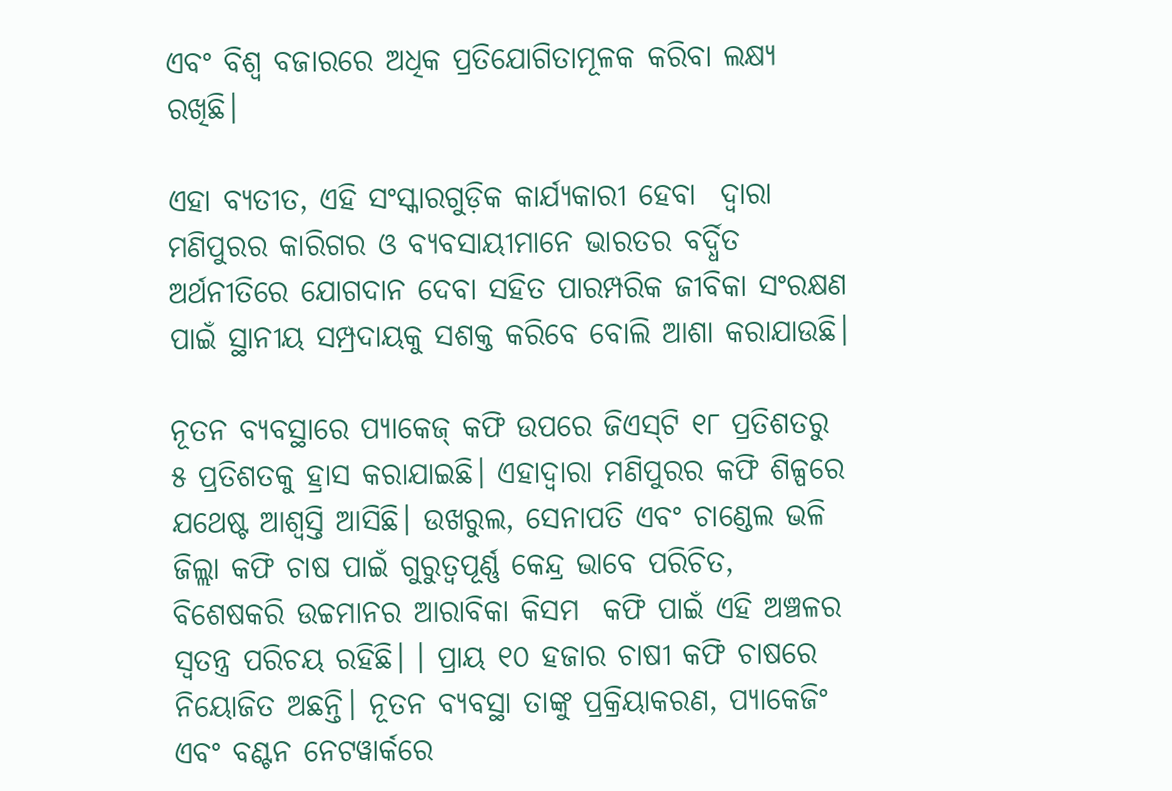ଏବଂ ବିଶ୍ୱ ବଜାରରେ ଅଧିକ ପ୍ରତିଯୋଗିତାମୂଳକ କରିବା ଲକ୍ଷ୍ୟ ରଖିଛି।

ଏହା ବ୍ୟତୀତ, ଏହି ସଂସ୍କାରଗୁଡ଼ିକ କାର୍ଯ୍ୟକାରୀ ହେବା  ଦ୍ୱାରା ମଣିପୁରର କାରିଗର ଓ ବ୍ୟବସାୟୀମାନେ ଭାରତର ବର୍ଦ୍ଧିତ ଅର୍ଥନୀତିରେ ଯୋଗଦାନ ଦେବା ସହିତ ପାରମ୍ପରିକ ଜୀବିକା ସଂରକ୍ଷଣ ପାଇଁ ସ୍ଥାନୀୟ ସମ୍ପ୍ରଦାୟକୁ ସଶକ୍ତ କରିବେ ବୋଲି ଆଶା କରାଯାଉଛି।

ନୂତନ ବ୍ୟବସ୍ଥାରେ ପ୍ୟାକେଜ୍ କଫି ଉପରେ ଜିଏସ୍‍ଟି ୧୮ ପ୍ରତିଶତରୁ ୫ ପ୍ରତିଶତକୁ ହ୍ରାସ କରାଯାଇଛି। ଏହାଦ୍ୱାରା ମଣିପୁରର କଫି ଶିଳ୍ପରେ ଯଥେଷ୍ଟ ଆଶ୍ୱସ୍ତି ଆସିଛି। ଉଖରୁଲ, ସେନାପତି ଏବଂ ଚାଣ୍ଡେଲ ଭଳି ଜିଲ୍ଲା କଫି ଚାଷ ପାଇଁ ଗୁରୁତ୍ୱପୂର୍ଣ୍ଣ କେନ୍ଦ୍ର ଭାବେ ପରିଚିତ, ବିଶେଷକରି ଉଚ୍ଚମାନର ଆରାବିକା କିସମ  କଫି ପାଇଁ ଏହି ଅଞ୍ଚଳର  ସ୍ୱତନ୍ତ୍ର ପରିଚୟ ରହିଛି। । ପ୍ରାୟ ୧୦ ହଜାର ଚାଷୀ କଫି ଚାଷରେ ନିୟୋଜିତ ଅଛନ୍ତି। ନୂତନ ବ୍ୟବସ୍ଥା ତାଙ୍କୁ ପ୍ରକ୍ରିୟାକରଣ, ପ୍ୟାକେଜିଂ ଏବଂ ବଣ୍ଟନ ନେଟୱାର୍କରେ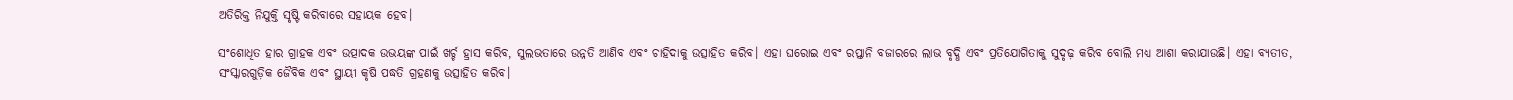ଅତିରିକ୍ତ ନିଯୁକ୍ତି ସୃଷ୍ଟି କରିବାରେ ସହାୟକ ହେବ।

ସଂଶୋଧିତ ହାର ଗ୍ରାହକ ଏବଂ ଉତ୍ପାଦକ ଉଭୟଙ୍କ ପାଇଁ ଖର୍ଚ୍ଚ ହ୍ରାସ କରିବ, ସୁଲଭତାରେ ଉନ୍ନତି ଆଣିବ ଏବଂ ଚାହିଦାକୁ ଉତ୍ସାହିତ କରିବ। ଏହା ଘରୋଇ ଏବଂ ରପ୍ତାନି ବଜାରରେ ଲାଭ ବୃଦ୍ଧି ଏବଂ ପ୍ରତିଯୋଗିତାକୁ ସୁଦୃଢ଼ କରିବ ବୋଲି ମଧ୍ୟ ଆଶା କରାଯାଉଛି। ଏହା ବ୍ୟତୀତ, ସଂସ୍କାରଗୁଡ଼ିକ ଜୈବିକ ଏବଂ ସ୍ଥାୟୀ କୃଷି ପଦ୍ଧତି ଗ୍ରହଣକୁ ଉତ୍ସାହିତ କରିବ।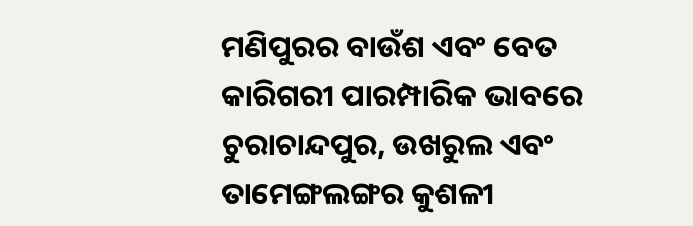ମଣିପୁରର ବାଉଁଶ ଏବଂ ବେତ କାରିଗରୀ ପାରମ୍ପାରିକ ଭାବରେ ଚୁରାଚାନ୍ଦପୁର, ଉଖରୁଲ ଏବଂ ତାମେଙ୍ଗଲଙ୍ଗର କୁଶଳୀ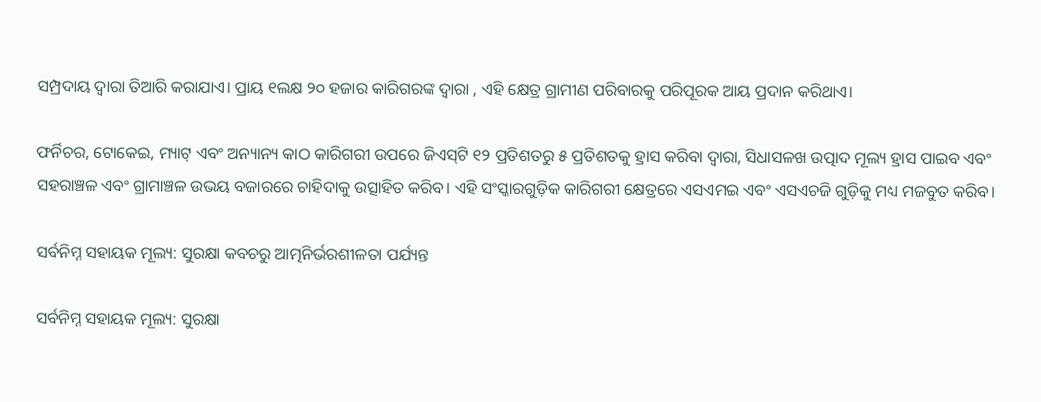ସମ୍ପ୍ରଦାୟ ଦ୍ୱାରା ତିଆରି କରାଯାଏ। ପ୍ରାୟ ୧ଲକ୍ଷ ୨୦ ହଜାର କାରିଗରଙ୍କ ଦ୍ୱାରା , ଏହି କ୍ଷେତ୍ର ଗ୍ରାମୀଣ ପରିବାରକୁ ପରିପୂରକ ଆୟ ପ୍ରଦାନ କରିଥାଏ।

ଫର୍ନିଚର, ଟୋକେଇ, ମ୍ୟାଟ୍ ଏବଂ ଅନ୍ୟାନ୍ୟ କାଠ କାରିଗରୀ ଉପରେ ଜିଏସ୍‍ଟି ୧୨ ପ୍ରତିଶତରୁ ୫ ପ୍ରତିଶତକୁ ହ୍ରାସ କରିବା ଦ୍ୱାରା, ସିଧାସଳଖ ଉତ୍ପାଦ ମୂଲ୍ୟ ହ୍ରାସ ପାଇବ ଏବଂ ସହରାଞ୍ଚଳ ଏବଂ ଗ୍ରାମାଞ୍ଚଳ ଉଭୟ ବଜାରରେ ଚାହିଦାକୁ ଉତ୍ସାହିତ କରିବ। ଏହି ସଂସ୍କାରଗୁଡ଼ିକ କାରିଗରୀ କ୍ଷେତ୍ରରେ ଏସଏମଇ ଏବଂ ଏସଏଚଜି ଗୁଡ଼ିକୁ ମଧ୍ୟ ମଜବୁତ କରିବ।

ସର୍ବନିମ୍ନ ସହାୟକ ମୂଲ୍ୟ: ସୁରକ୍ଷା କବଚରୁ ଆତ୍ମନିର୍ଭରଶୀଳତା ପର୍ଯ୍ୟନ୍ତ

ସର୍ବନିମ୍ନ ସହାୟକ ମୂଲ୍ୟ: ସୁରକ୍ଷା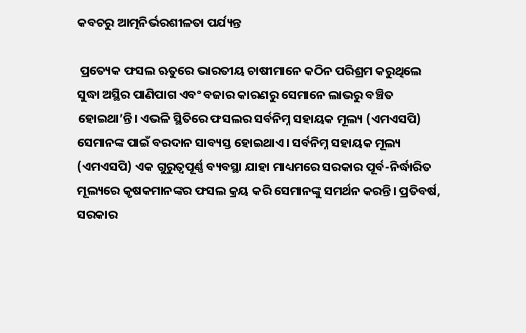କବଚରୁ ଆତ୍ମନିର୍ଭରଶୀଳତା ପର୍ଯ୍ୟନ୍ତ

 ପ୍ରତ୍ୟେକ ଫସଲ ଋତୁରେ ଭାରତୀୟ ଚାଷୀମାନେ କଠିନ ପରିଶ୍ରମ କରୁଥିଲେ ସୁଦ୍ଧା ଅସ୍ଥିର ପାଣିପାଗ ଏବଂ ବଜାର କାରଣରୁ ସେମାନେ ଲାଭରୁ ବଞ୍ଚିତ ହୋଇଥା’ନ୍ତି। ଏଭଳି ସ୍ଥିତିରେ ଫସଲର ସର୍ବନିମ୍ନ ସହାୟକ ମୂଲ୍ୟ (ଏମଏସପି) ସେମାନଙ୍କ ପାଇଁ ବରଦାନ ସାବ୍ୟସ୍ତ ହୋଇଥାଏ। ସର୍ବନିମ୍ନ ସହାୟକ ମୂଲ୍ୟ (ଏମଏସପି) ଏକ ଗୁରୁତ୍ୱପୂର୍ଣ୍ଣ ବ୍ୟବସ୍ଥା ଯାହା ମାଧ୍ୟମରେ ସରକାର ପୂର୍ବ-ନିର୍ଦ୍ଧାରିତ ମୂଲ୍ୟରେ କୃଷକମାନଙ୍କର ଫସଲ କ୍ରୟ କରି ସେମାନଙ୍କୁ ସମର୍ଥନ କରନ୍ତି। ପ୍ରତିବର୍ଷ, ସରକାର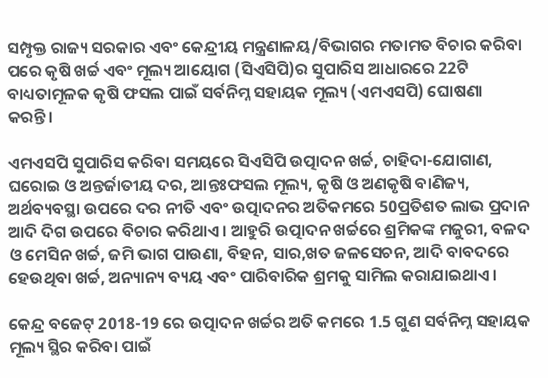ସମ୍ପୃକ୍ତ ରାଜ୍ୟ ସରକାର ଏବଂ କେନ୍ଦ୍ରୀୟ ମନ୍ତ୍ରଣାଳୟ/ବିଭାଗର ମତାମତ ବିଚାର କରିବା ପରେ କୃଷି ଖର୍ଚ୍ଚ ଏବଂ ମୂଲ୍ୟ ଆୟୋଗ (ସିଏସିପି)ର ସୁପାରିସ ଆଧାରରେ 22ଟି ବାଧ୍ୟତାମୂଳକ କୃଷି ଫସଲ ପାଇଁ ସର୍ବନିମ୍ନ ସହାୟକ ମୂଲ୍ୟ (ଏମଏସପି) ଘୋଷଣା କରନ୍ତି।

ଏମଏସପି ସୁପାରିସ କରିବା ସମୟରେ ସିଏସିପି ଉତ୍ପାଦନ ଖର୍ଚ୍ଚ, ଚାହିଦା-ଯୋଗାଣ, ଘରୋଇ ଓ ଅନ୍ତର୍ଜାତୀୟ ଦର, ଆନ୍ତଃଫସଲ ମୂଲ୍ୟ, କୃଷି ଓ ଅଣକୃଷି ବାଣିଜ୍ୟ, ଅର୍ଥବ୍ୟବସ୍ଥା ଉପରେ ଦର ନୀତି ଏବଂ ଉତ୍ପାଦନର ଅତିକମରେ 50ପ୍ରତିଶତ ଲାଭ ପ୍ରଦାନ ଆଦି ଦିଗ ଉପରେ ବିଚାର କରିଥାଏ। ଆହୁରି ଉତ୍ପାଦନ ଖର୍ଚ୍ଚରେ ଶ୍ରମିକଙ୍କ ମଜୁରୀ, ବଳଦ ଓ ମେସିନ ଖର୍ଚ୍ଚ, ଜମି ଭାଗ ପାଉଣା, ବିହନ, ସାର,ଖତ ଜଳସେଚନ, ଆଦି ବାବଦରେ ହେଉଥିବା ଖର୍ଚ୍ଚ, ଅନ୍ୟାନ୍ୟ ବ୍ୟୟ ଏବଂ ପାରିବାରିକ ଶ୍ରମକୁ ସାମିଲ କରାଯାଇଥାଏ।

କେନ୍ଦ୍ର ବଜେଟ୍ 2018-19 ରେ ଉତ୍ପାଦନ ଖର୍ଚ୍ଚର ଅତି କମରେ 1.5 ଗୁଣ ସର୍ବନିମ୍ନ ସହାୟକ ମୂଲ୍ୟ ସ୍ଥିର କରିବା ପାଇଁ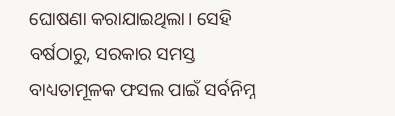ଘୋଷଣା କରାଯାଇଥିଲା। ସେହି ବର୍ଷଠାରୁ, ସରକାର ସମସ୍ତ ବାଧ୍ୟତାମୂଳକ ଫସଲ ପାଇଁ ସର୍ବନିମ୍ନ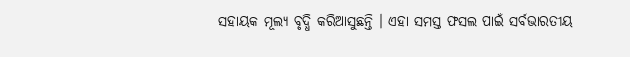ସହାୟକ ମୂଲ୍ୟ ବୃଦ୍ଧି କରିଆସୁଛନ୍ତି । ଏହା ସମସ୍ତ ଫସଲ ପାଇଁ ସର୍ବଭାରତୀୟ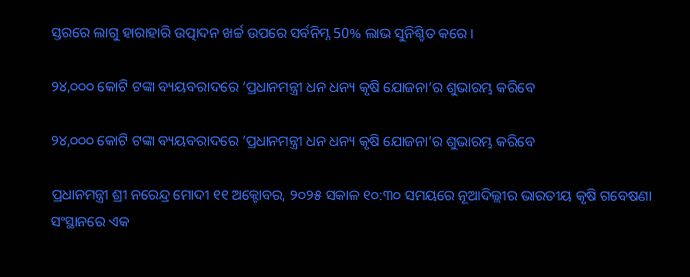ସ୍ତରରେ ଲାଗୁ ହାରାହାରି ଉତ୍ପାଦନ ଖର୍ଚ୍ଚ ଉପରେ ସର୍ବନିମ୍ନ 50% ଲାଭ ସୁନିଶ୍ଚିତ କରେ।

୨୪,୦୦୦ କୋଟି ଟଙ୍କା ବ୍ୟୟବରାଦରେ ‘ପ୍ରଧାନମନ୍ତ୍ରୀ ଧନ ଧନ୍ୟ କୃଷି ଯୋଜନା’ର ଶୁଭାରମ୍ଭ କରିବେ

୨୪,୦୦୦ କୋଟି ଟଙ୍କା ବ୍ୟୟବରାଦରେ ‘ପ୍ରଧାନମନ୍ତ୍ରୀ ଧନ ଧନ୍ୟ କୃଷି ଯୋଜନା’ର ଶୁଭାରମ୍ଭ କରିବେ

ପ୍ରଧାନମନ୍ତ୍ରୀ ଶ୍ରୀ ନରେନ୍ଦ୍ର ମୋଦୀ ୧୧ ଅକ୍ଟୋବର, ୨୦୨୫ ସକାଳ ୧୦:୩୦ ସମୟରେ ନୂଆଦିଲ୍ଲୀର ଭାରତୀୟ କୃଷି ଗବେଷଣା ସଂସ୍ଥାନରେ ଏକ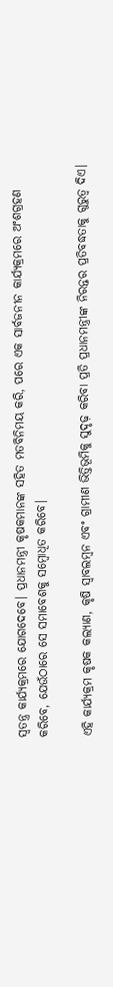ସ୍ୱତନ୍ତ୍ର କାର୍ଯ୍ୟକ୍ରମରେ ଯୋଗଦେବେ। ପ୍ରଧାନମନ୍ତ୍ରୀ କୃଷକମାନଙ୍କ ସହିତ ମତବିନିମୟ କରି, ପରେ ଏକ ସାର୍ବଜନୀନ କାର୍ଯ୍ୟକ୍ରମରେ ଅଂଶଗ୍ରହଣ କରିବେ, ଯେଉଁଠାରେ ସେ ସମାବେଶକୁ ସମ୍ବୋଧିତ କରିବେ।

ଏହି କାର୍ଯ୍ୟକ୍ରମ କୃଷକ କଲ୍ୟାଣ, କୃଷି ସ୍ୱାବଲମ୍ବନ ଏବଂ ଗ୍ରାମୀଣ ଭିତ୍ତିଭୂମିକୁ ସୁଦୃଢ଼ କରିବା ପ୍ରତି ପ୍ରଧାନମନ୍ତ୍ରୀଙ୍କ ନିରନ୍ତର ପ୍ରତିବଦ୍ଧତାକୁ ଗୁରୁତ୍ୱ ଦିଏ।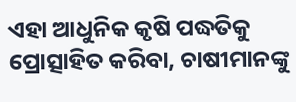ଏହା ଆଧୁନିକ କୃଷି ପଦ୍ଧତିକୁ ପ୍ରୋତ୍ସାହିତ କରିବା, ଚାଷୀମାନଙ୍କୁ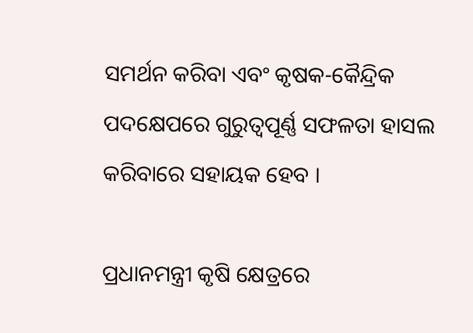ସମର୍ଥନ କରିବା ଏବଂ କୃଷକ-କୈନ୍ଦ୍ରିକ ପଦକ୍ଷେପରେ ଗୁରୁତ୍ୱପୂର୍ଣ୍ଣ ସଫଳତା ହାସଲ କରିବାରେ ସହାୟକ ହେବ ।

ପ୍ରଧାନମନ୍ତ୍ରୀ କୃଷି କ୍ଷେତ୍ରରେ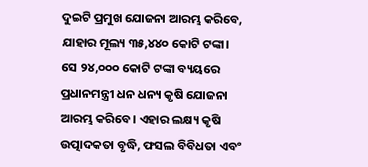ଦୁଇଟି ପ୍ରମୁଖ ଯୋଜନା ଆରମ୍ଭ କରିବେ, ଯାହାର ମୂଲ୍ୟ ୩୫,୪୪୦ କୋଟି ଟଙ୍କା। ସେ ୨୪,୦୦୦ କୋଟି ଟଙ୍କା ବ୍ୟୟରେ ପ୍ରଧାନମନ୍ତ୍ରୀ ଧନ ଧନ୍ୟ କୃଷି ଯୋଜନା ଆରମ୍ଭ କରିବେ। ଏହାର ଲକ୍ଷ୍ୟ କୃଷି ଉତ୍ପାଦକତା ବୃଦ୍ଧି, ଫସଲ ବିବିଧତା ଏବଂ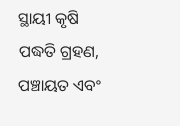ସ୍ଥାୟୀ କୃଷି ପଦ୍ଧତି ଗ୍ରହଣ, ପଞ୍ଚାୟତ ଏବଂ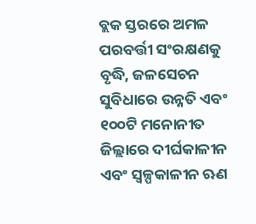ବ୍ଲକ ସ୍ତରରେ ଅମଳ ପରବର୍ତ୍ତୀ ସଂରକ୍ଷଣକୁ ବୃଦ୍ଧି, ଜଳସେଚନ ସୁବିଧାରେ ଉନ୍ନତି ଏବଂ ୧୦୦ଟି ମନୋନୀତ ଜିଲ୍ଲାରେ ଦୀର୍ଘକାଳୀନ ଏବଂ ସ୍ୱଳ୍ପକାଳୀନ ଋଣ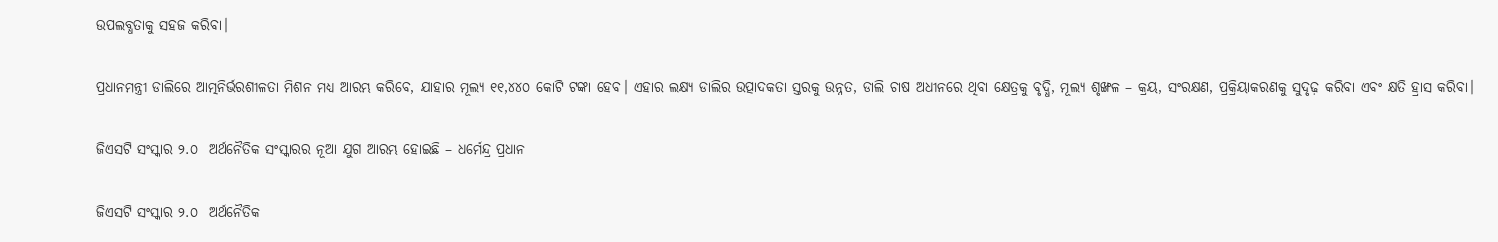ଉପଲବ୍ଧତାକୁ ସହଜ କରିବା।

ପ୍ରଧାନମନ୍ତ୍ରୀ ଡାଲିରେ ଆତ୍ମନିର୍ଭରଶୀଳତା ମିଶନ ମଧ୍ୟ ଆରମ୍ଭ କରିବେ, ଯାହାର ମୂଲ୍ୟ ୧୧,୪୪୦ କୋଟି ଟଙ୍କା ହେବ। ଏହାର ଲକ୍ଷ୍ୟ ଡାଲିର ଉତ୍ପାଦକତା ସ୍ତରକୁ ଉନ୍ନତ, ଡାଲି ଚାଷ ଅଧୀନରେ ଥିବା କ୍ଷେତ୍ରକୁ ବୃଦ୍ଧି, ମୂଲ୍ୟ ଶୃଙ୍ଖଳ – କ୍ରୟ, ସଂରକ୍ଷଣ, ପ୍ରକ୍ରିୟାକରଣକୁ ସୁଦୃଢ଼ କରିବା ଏବଂ କ୍ଷତି ହ୍ରାସ କରିବା।

ଜିଏସଟି ସଂସ୍କାର ୨.୦  ଅର୍ଥନୈତିକ ସଂସ୍କାରର ନୂଆ ଯୁଗ ଆରମ୍ଭ ହୋଇଛି – ଧର୍ମେନ୍ଦ୍ର ପ୍ରଧାନ

ଜିଏସଟି ସଂସ୍କାର ୨.୦  ଅର୍ଥନୈତିକ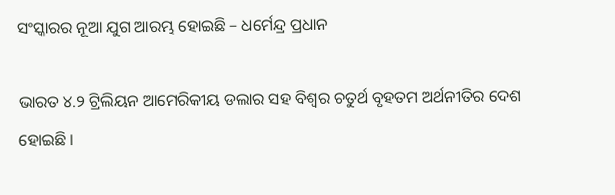ସଂସ୍କାରର ନୂଆ ଯୁଗ ଆରମ୍ଭ ହୋଇଛି – ଧର୍ମେନ୍ଦ୍ର ପ୍ରଧାନ

ଭାରତ ୪.୨ ଟ୍ରିଲିୟନ ଆମେରିକୀୟ ଡଲାର ସହ ବିଶ୍ୱର ଚତୁର୍ଥ ବୃହତମ ଅର୍ଥନୀତିର ଦେଶ ହୋଇଛି ।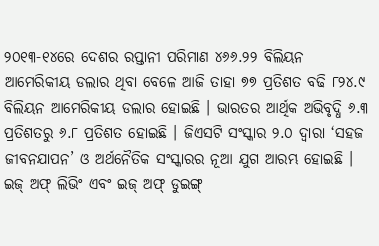୨୦୧୩-୧୪ରେ ଦେଶର ରପ୍ତାନୀ ପରିମାଣ ୪୬୬.୨୨ ବିଲିୟନ ଆମେରିକୀୟ ଡଲାର ଥିବା ବେଳେ ଆଜି ତାହା ୭୭ ପ୍ରତିଶତ ବଢି ୮୨୪.୯ ବିଲିୟନ ଆମେରିକୀୟ ଡଲାର ହୋଇଛି । ଭାରତର ଆର୍ଥିକ ଅଭିବୃଦ୍ଧି ୬.୩ ପ୍ରତିଶତରୁ ୬.୮ ପ୍ରତିଶତ ହୋଇଛି । ଜିଏସଟି ସଂସ୍କାର ୨.୦ ଦ୍ୱାରା ‘ସହଜ ଜୀବନଯାପନ’ ଓ ଅର୍ଥନୈତିକ ସଂସ୍କାରର ନୂଆ ଯୁଗ ଆରମ୍ଭ ହୋଇଛି । ଇଜ୍ ଅଫ୍ ଲିଭିଂ ଏବଂ ଇଜ୍ ଅଫ୍ ଡୁଇଙ୍ଗ୍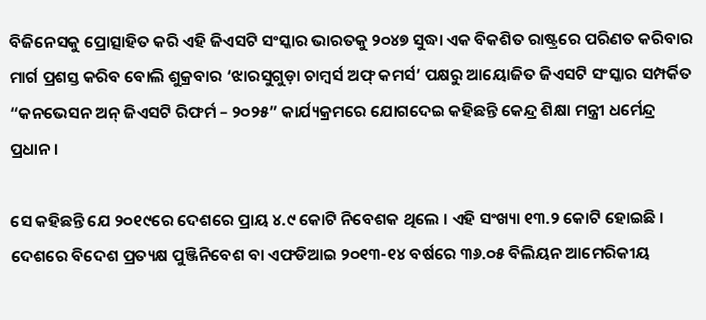ବିଜିନେସକୁ ପ୍ରୋତ୍ସାହିତ କରି ଏହି ଜିଏସଟି ସଂସ୍କାର ଭାରତକୁ ୨୦୪୭ ସୁଦ୍ଧା ଏକ ବିକଶିତ ରାଷ୍ଟ୍ରରେ ପରିଣତ କରିବାର ମାର୍ଗ ପ୍ରଶସ୍ତ କରିବ ବୋଲି ଶୁକ୍ରବାର ‘ଝାରସୁଗୁଡ଼ା ଚାମ୍ବର୍ସ ଅଫ୍ କମର୍ସ’ ପକ୍ଷରୁ ଆୟୋଜିତ ଜିଏସଟି ସଂସ୍କାର ସମ୍ପର୍କିତ “କନଭେସନ ଅନ୍ ଜିଏସଟି ରିଫର୍ମ – ୨୦୨୫” କାର୍ଯ୍ୟକ୍ରମରେ ଯୋଗଦେଇ କହିଛନ୍ତି କେନ୍ଦ୍ର ଶିକ୍ଷା ମନ୍ତ୍ରୀ ଧର୍ମେନ୍ଦ୍ର ପ୍ରଧାନ ।

ସେ କହିଛନ୍ତି ଯେ ୨୦୧୯ରେ ଦେଶରେ ପ୍ରାୟ ୪.୯ କୋଟି ନିବେଶକ ଥିଲେ । ଏହି ସଂଖ୍ୟା ୧୩.୨ କୋଟି ହୋଇଛି । ଦେଶରେ ବିଦେଶ ପ୍ରତ୍ୟକ୍ଷ ପୁଞ୍ଜିନିବେଶ ବା ଏଫଡିଆଇ ୨୦୧୩-୧୪ ବର୍ଷରେ ୩୬.୦୫ ବିଲିୟନ ଆମେରିକୀୟ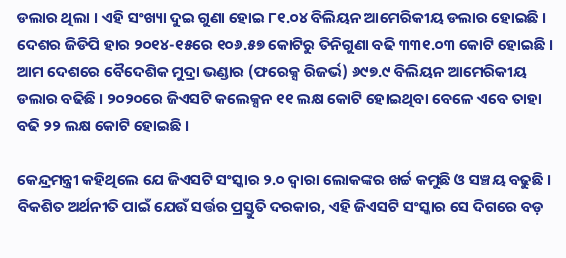ଡଲାର ଥିଲା । ଏହି ସଂଖ୍ୟା ଦୁଇ ଗୁଣା ହୋଇ ୮୧.୦୪ ବିଲିୟନ ଆମେରିକୀୟ ଡଲାର ହୋଇଛି । ଦେଶର ଜିଡିପି ହାର ୨୦୧୪-୧୫ରେ ୧୦୬.୫୭ କୋଟିରୁ ତିନିଗୁଣା ବଢି ୩୩୧.୦୩ କୋଟି ହୋଇଛି । ଆମ ଦେଶରେ ବୈଦେଶିକ ମୁଦ୍ରା ଭଣ୍ଡାର (ଫରେକ୍ସ ରିଜର୍ଭ) ୬୯୭.୯ ବିଲିୟନ ଆମେରିକୀୟ ଡଲାର ବଢିଛି । ୨୦୨୦ରେ ଜିଏସଟି କଲେକ୍ସନ ୧୧ ଲକ୍ଷ କୋଟି ହୋଇଥିବା ବେଳେ ଏବେ ତାହା ବଢି ୨୨ ଲକ୍ଷ କୋଟି ହୋଇଛି ।

କେନ୍ଦ୍ରମନ୍ତ୍ରୀ କହିଥିଲେ ଯେ ଜିଏସଟି ସଂସ୍କାର ୨.୦ ଦ୍ୱାରା ଲୋକଙ୍କର ଖର୍ଚ୍ଚ କମୁଛି ଓ ସଞ୍ଚୟ ବଢୁଛି । ବିକଶିତ ଅର୍ଥନୀତି ପାଇଁ ଯେଉଁ ସର୍ତ୍ତର ପ୍ରସ୍ତୁତି ଦରକାର, ଏହି ଜିଏସଟି ସଂସ୍କାର ସେ ଦିଗରେ ବଡ଼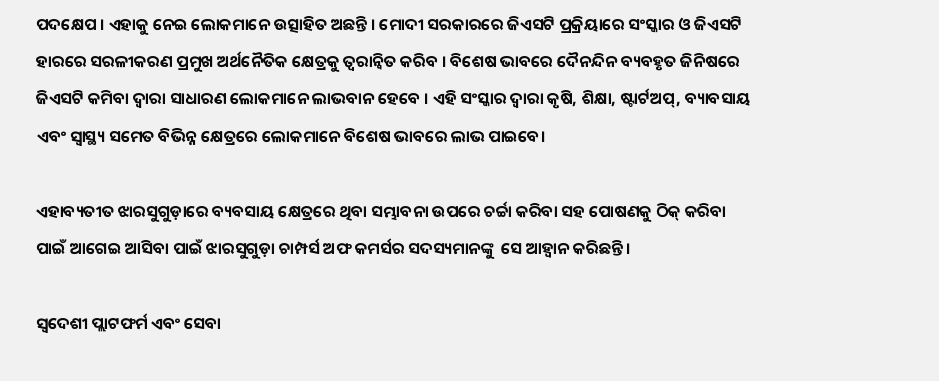ପଦକ୍ଷେପ । ଏହାକୁ ନେଇ ଲୋକମାନେ ଉତ୍ସାହିତ ଅଛନ୍ତି । ମୋଦୀ ସରକାରରେ ଜିଏସଟି ପ୍ରକ୍ରିୟାରେ ସଂସ୍କାର ଓ ଜିଏସଟି ହାରରେ ସରଳୀକରଣ ପ୍ରମୁଖ ଅର୍ଥନୈତିକ କ୍ଷେତ୍ରକୁ ତ୍ୱରାନ୍ୱିତ କରିବ । ବିଶେଷ ଭାବରେ ଦୈନନ୍ଦିନ ବ୍ୟବହୃତ ଜିନିଷରେ ଜିଏସଟି କମିବା ଦ୍ୱାରା ସାଧାରଣ ଲୋକମାନେ ଲାଭବାନ ହେବେ । ଏହି ସଂସ୍କାର ଦ୍ୱାରା କୃଷି, ଶିକ୍ଷା, ଷ୍ଟାର୍ଟଅପ୍, ବ୍ୟାବସାୟ ଏବଂ ସ୍ୱାସ୍ଥ୍ୟ ସମେତ ବିଭିନ୍ନ କ୍ଷେତ୍ରରେ ଲୋକମାନେ ବିଶେଷ ଭାବରେ ଲାଭ ପାଇବେ।

ଏହାବ୍ୟତୀତ ଝାରସୁଗୁଡ଼ାରେ ବ୍ୟବସାୟ କ୍ଷେତ୍ରରେ ଥିବା ସମ୍ଭାବନା ଉପରେ ଚର୍ଚ୍ଚା କରିବା ସହ ପୋଷଣକୁ ଠିକ୍ କରିବା ପାଇଁ ଆଗେଇ ଆସିବା ପାଇଁ ଝାରସୁଗୁଡ଼ା ଚାମ୍ପର୍ସ ଅଫ କମର୍ସର ସଦସ୍ୟମାନଙ୍କୁ  ସେ ଆହ୍ୱାନ କରିଛନ୍ତି ।

ସ୍ବଦେଶୀ ପ୍ଲାଟଫର୍ମ ଏବଂ ସେବା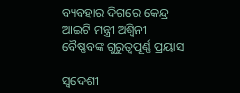ବ୍ୟବହାର ଦିଗରେ କେନ୍ଦ୍ର ଆଇଟି ମନ୍ତ୍ରୀ ଅଶ୍ବିନୀ ବୈଷ୍ଣବଙ୍କ ଗୁରୁତ୍ବପୂର୍ଣ୍ଣ ପ୍ରୟାସ

ସ୍ବଦେଶୀ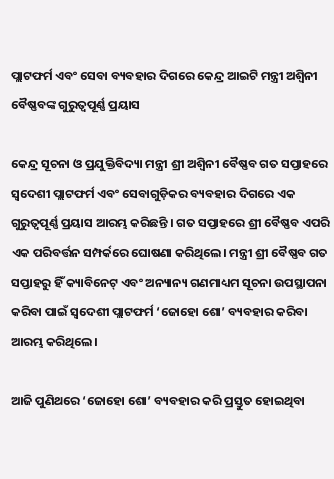ପ୍ଲାଟଫର୍ମ ଏବଂ ସେବା ବ୍ୟବହାର ଦିଗରେ କେନ୍ଦ୍ର ଆଇଟି ମନ୍ତ୍ରୀ ଅଶ୍ବିନୀ ବୈଷ୍ଣବଙ୍କ ଗୁରୁତ୍ବପୂର୍ଣ୍ଣ ପ୍ରୟାସ

କେନ୍ଦ୍ର ସୂଚନା ଓ ପ୍ରଯୁକ୍ତିବିଦ୍ୟା ମନ୍ତ୍ରୀ ଶ୍ରୀ ଅଶ୍ୱିନୀ ବୈଷ୍ଣବ ଗତ ସପ୍ତାହରେ ସ୍ୱଦେଶୀ ପ୍ଲାଟଫର୍ମ ଏବଂ ସେବାଗୁଡ଼ିକର ବ୍ୟବହାର ଦିଗରେ ଏକ ଗୁରୁତ୍ୱପୂର୍ଣ୍ଣ ପ୍ରୟାସ ଆରମ୍ଭ କରିଛନ୍ତି । ଗତ ସପ୍ତାହରେ ଶ୍ରୀ ବୈଷ୍ଣବ ଏପରି ଏକ ପରିବର୍ତ୍ତନ ସମ୍ପର୍କରେ ଘୋଷଣା କରିଥିଲେ। ମନ୍ତ୍ରୀ ଶ୍ରୀ ବୈଷ୍ଣବ ଗତ ସପ୍ତାହରୁ ହିଁ କ୍ୟାବିନେଟ୍ ଏବଂ ଅନ୍ୟାନ୍ୟ ଗଣମାଧ୍ୟମ ସୂଚନା ଉପସ୍ଥାପନା କରିବା ପାଇଁ ସ୍ୱଦେଶୀ ପ୍ଲାଟଫର୍ମ ‘ଜୋହୋ ଶୋ’ ବ୍ୟବହାର କରିବା ଆରମ୍ଭ କରିଥିଲେ।

ଆଜି ପୁଣିଥରେ ‘ଜୋହୋ ଶୋ’ ବ୍ୟବହାର କରି ପ୍ରସ୍ତୁତ ହୋଇଥିବା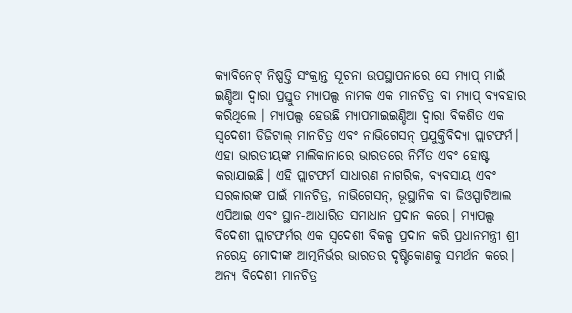କ୍ୟାବିନେଟ୍ ନିଷ୍ପତ୍ତି ସଂକ୍ରାନ୍ତ ସୂଚନା ଉପସ୍ଥାପନାରେ ସେ ମ୍ୟାପ୍‌ ମାଇଁ ଇଣ୍ଡିଆ ଦ୍ୱାରା ପ୍ରସ୍ତୁତ ମ୍ୟାପଲ୍ସ ନାମକ ଏକ ମାନଚିତ୍ର ବା ମ୍ୟାପ୍‌ ବ୍ୟବହାର କରିଥିଲେ । ମ୍ୟାପଲ୍ସ ହେଉଛି ମ୍ୟାପମାଇଇଣ୍ଡିଆ ଦ୍ୱାରା ବିକଶିତ ଏକ ସ୍ୱଦେଶୀ ଡିଜିଟାଲ୍ ମାନଚିତ୍ର ଏବଂ ନାଭିଗେସନ୍ ପ୍ରଯୁକ୍ତିବିଦ୍ୟା ପ୍ଲାଟଫର୍ମ। ଏହା ଭାରତୀୟଙ୍କ ମାଲିକାନାରେ ଭାରତରେ ନିର୍ମିତ ଏବଂ ହୋଷ୍ଟ କରାଯାଇଛି। ଏହି ପ୍ଲାଟଫର୍ମ ସାଧାରଣ ନାଗରିକ, ବ୍ୟବସାୟ ଏବଂ ସରକାରଙ୍କ ପାଇଁ ମାନଚିତ୍ର, ନାଭିଗେସନ୍, ଭୂସ୍ଥାନିକ ବା ଜିଓସ୍ପାଟିଆଲ ଏପିଆଇ ଏବଂ ସ୍ଥାନ-ଆଧାରିତ ସମାଧାନ ପ୍ରଦାନ କରେ। ମ୍ୟାପଲ୍ସ ବିଦେଶୀ ପ୍ଲାଟଫର୍ମର ଏକ ସ୍ୱଦେଶୀ ବିକଳ୍ପ ପ୍ରଦାନ କରି ପ୍ରଧାନମନ୍ତ୍ରୀ ଶ୍ରୀ ନରେନ୍ଦ୍ର ମୋଦୀଙ୍କ ଆତ୍ମନିର୍ଭର ଭାରତର ଦୃଷ୍ଟିକୋଣକୁ ସମର୍ଥନ କରେ। ଅନ୍ୟ ବିଦେଶୀ ମାନଚିତ୍ର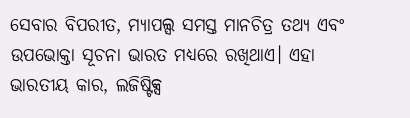ସେବାର ବିପରୀତ, ମ୍ୟାପଲ୍ସ ସମସ୍ତ ମାନଚିତ୍ର ତଥ୍ୟ ଏବଂ ଉପଭୋକ୍ତା ସୂଚନା ଭାରତ ମଧ୍ୟରେ ରଖିଥାଏ। ଏହା ଭାରତୀୟ କାର, ଲଜିଷ୍ଟିକ୍ସ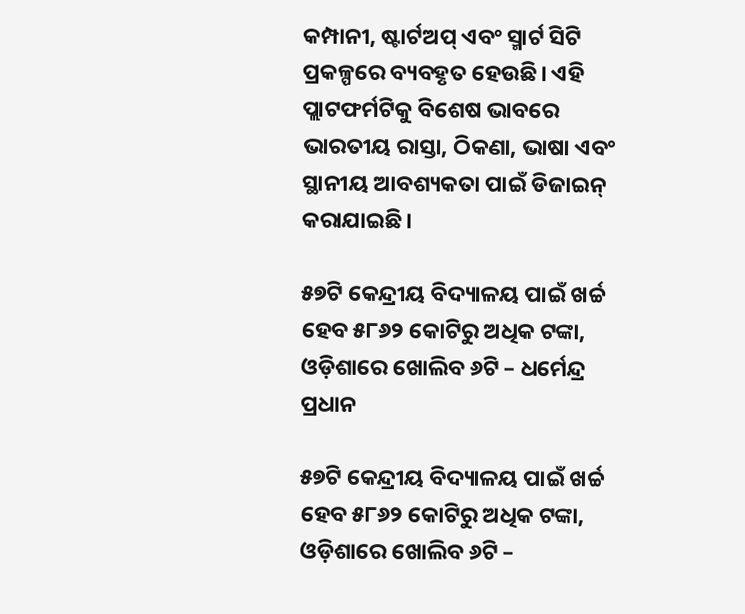କମ୍ପାନୀ, ଷ୍ଟାର୍ଟଅପ୍ ଏବଂ ସ୍ମାର୍ଟ ସିଟି ପ୍ରକଳ୍ପରେ ବ୍ୟବହୃତ ହେଉଛି। ଏହି ପ୍ଲାଟଫର୍ମଟିକୁ ବିଶେଷ ଭାବରେ ଭାରତୀୟ ରାସ୍ତା, ଠିକଣା, ଭାଷା ଏବଂ ସ୍ଥାନୀୟ ଆବଶ୍ୟକତା ପାଇଁ ଡିଜାଇନ୍ କରାଯାଇଛି।

୫୭ଟି କେନ୍ଦ୍ରୀୟ ବିଦ୍ୟାଳୟ ପାଇଁ ଖର୍ଚ୍ଚ ହେବ ୫୮୬୨ କୋଟିରୁ ଅଧିକ ଟଙ୍କା, ଓଡ଼ିଶାରେ ଖୋଲିବ ୬ଟି – ଧର୍ମେନ୍ଦ୍ର ପ୍ରଧାନ

୫୭ଟି କେନ୍ଦ୍ରୀୟ ବିଦ୍ୟାଳୟ ପାଇଁ ଖର୍ଚ୍ଚ ହେବ ୫୮୬୨ କୋଟିରୁ ଅଧିକ ଟଙ୍କା, ଓଡ଼ିଶାରେ ଖୋଲିବ ୬ଟି –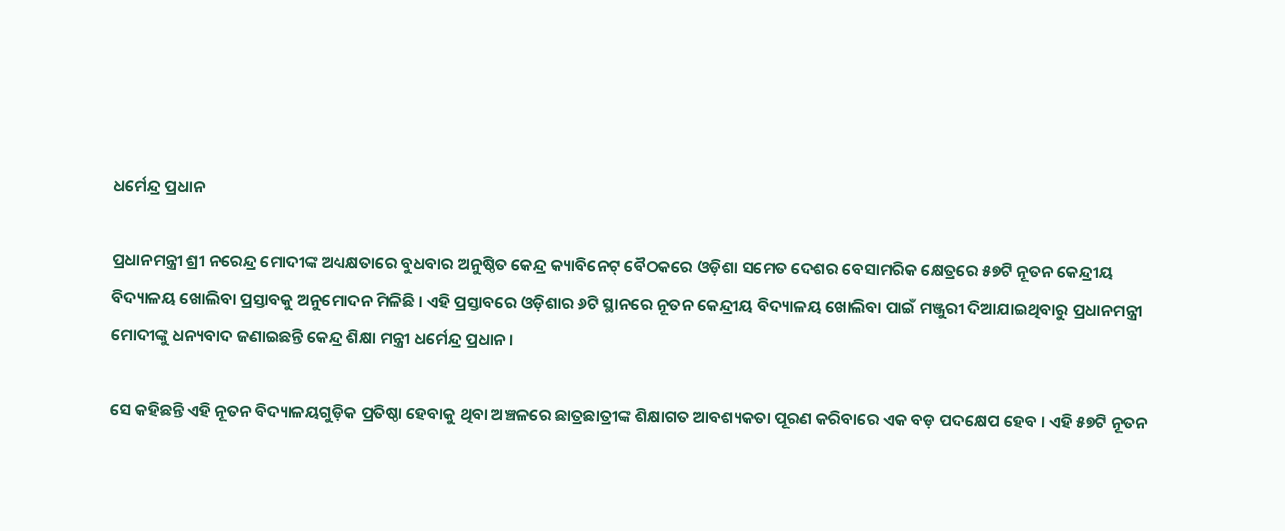ଧର୍ମେନ୍ଦ୍ର ପ୍ରଧାନ

ପ୍ରଧାନମନ୍ତ୍ରୀ ଶ୍ରୀ ନରେନ୍ଦ୍ର ମୋଦୀଙ୍କ ଅଧ୍ୟକ୍ଷତାରେ ବୁଧବାର ଅନୁଷ୍ଠିତ କେନ୍ଦ୍ର କ୍ୟାବିନେଟ୍‌ ବୈଠକରେ ଓଡ଼ିଶା ସମେତ ଦେଶର ବେସାମରିକ କ୍ଷେତ୍ରରେ ୫୭ଟି ନୂତନ କେନ୍ଦ୍ରୀୟ ବିଦ୍ୟାଳୟ ଖୋଲିବା ପ୍ରସ୍ତାବକୁ ଅନୁମୋଦନ ମିଳିଛି । ଏହି ପ୍ରସ୍ତାବରେ ଓଡ଼ିଶାର ୬ଟି ସ୍ଥାନରେ ନୂତନ କେନ୍ଦ୍ରୀୟ ବିଦ୍ୟାଳୟ ଖୋଲିବା ପାଇଁ ମଞ୍ଜୁରୀ ଦିଆଯାଇଥିବାରୁ ପ୍ରଧାନମନ୍ତ୍ରୀ ମୋଦୀଙ୍କୁ ଧନ୍ୟବାଦ ଜଣାଇଛନ୍ତି କେନ୍ଦ୍ର ଶିକ୍ଷା ମନ୍ତ୍ରୀ ଧର୍ମେନ୍ଦ୍ର ପ୍ରଧାନ ।

ସେ କହିଛନ୍ତି ଏହି ନୂତନ ବିଦ୍ୟାଳୟଗୁଡ଼ିକ ପ୍ରତିଷ୍ଠା ହେବାକୁ ଥିବା ଅଞ୍ଚଳରେ ଛାତ୍ରଛାତ୍ରୀଙ୍କ ଶିକ୍ଷାଗତ ଆବଶ୍ୟକତା ପୂରଣ କରିବାରେ ଏକ ବଡ଼ ପଦକ୍ଷେପ ହେବ । ଏହି ୫୭ଟି ନୂତନ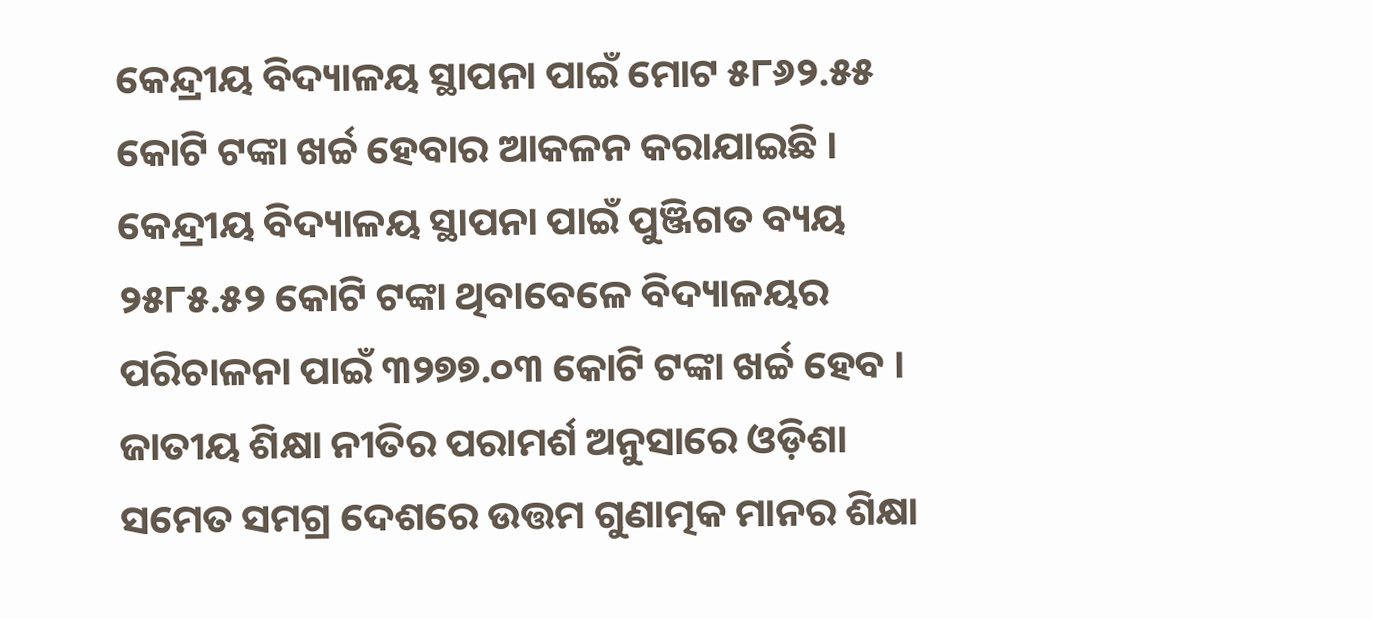କେନ୍ଦ୍ରୀୟ ବିଦ୍ୟାଳୟ ସ୍ଥାପନା ପାଇଁ ମୋଟ ୫୮୬୨.୫୫ କୋଟି ଟଙ୍କା ଖର୍ଚ୍ଚ ହେବାର ଆକଳନ କରାଯାଇଛି । କେନ୍ଦ୍ରୀୟ ବିଦ୍ୟାଳୟ ସ୍ଥାପନା ପାଇଁ ପୁଞ୍ଜିଗତ ବ୍ୟୟ ୨୫୮୫.୫୨ କୋଟି ଟଙ୍କା ଥିବାବେଳେ ବିଦ୍ୟାଳୟର ପରିଚାଳନା ପାଇଁ ୩୨୭୭.୦୩ କୋଟି ଟଙ୍କା ଖର୍ଚ୍ଚ ହେବ । ଜାତୀୟ ଶିକ୍ଷା ନୀତିର ପରାମର୍ଶ ଅନୁସାରେ ଓଡ଼ିଶା ସମେତ ସମଗ୍ର ଦେଶରେ ଉତ୍ତମ ଗୁଣାତ୍ମକ ମାନର ଶିକ୍ଷା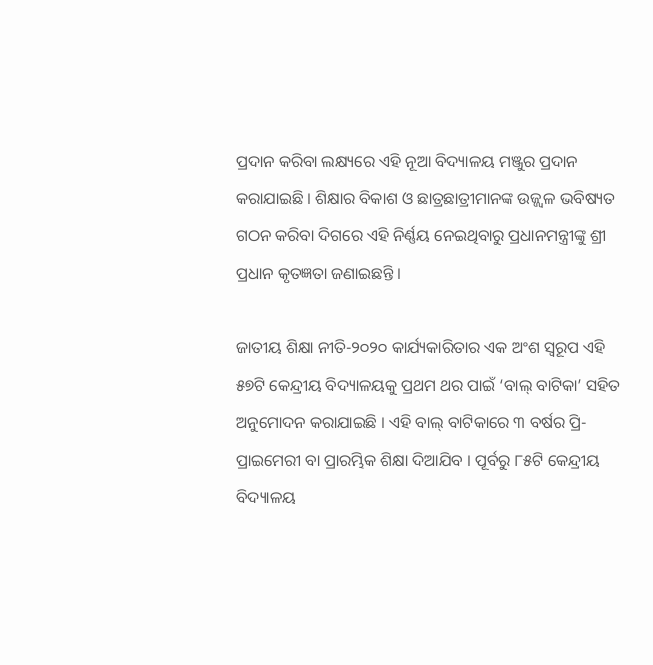ପ୍ରଦାନ କରିବା ଲକ୍ଷ୍ୟରେ ଏହି ନୂଆ ବିଦ୍ୟାଳୟ ମଞ୍ଜୁର ପ୍ରଦାନ କରାଯାଇଛି । ଶିକ୍ଷାର ବିକାଶ ଓ ଛାତ୍ରଛାତ୍ରୀମାନଙ୍କ ଉଜ୍ଜ୍ୱଳ ଭବିଷ୍ୟତ ଗଠନ କରିବା ଦିଗରେ ଏହି ନିର୍ଣ୍ଣୟ ନେଇଥିବାରୁ ପ୍ରଧାନମନ୍ତ୍ରୀଙ୍କୁ ଶ୍ରୀ ପ୍ରଧାନ କୃତଜ୍ଞତା ଜଣାଇଛନ୍ତି ।

ଜାତୀୟ ଶିକ୍ଷା ନୀତି-୨୦୨୦ କାର୍ଯ୍ୟକାରିତାର ଏକ ଅଂଶ ସ୍ୱରୂପ ଏହି ୫୭ଟି କେନ୍ଦ୍ରୀୟ ବିଦ୍ୟାଳୟକୁ ପ୍ରଥମ ଥର ପାଇଁ ‘ବାଲ୍ ବାଟିକା’ ସହିତ ଅନୁମୋଦନ କରାଯାଇଛି । ଏହି ବାଲ୍ ବାଟିକାରେ ୩ ବର୍ଷର ପ୍ରି-ପ୍ରାଇମେରୀ ବା ପ୍ରାରମ୍ଭିକ ଶିକ୍ଷା ଦିଆଯିବ । ପୂର୍ବରୁ ୮୫ଟି କେନ୍ଦ୍ରୀୟ ବିଦ୍ୟାଳୟ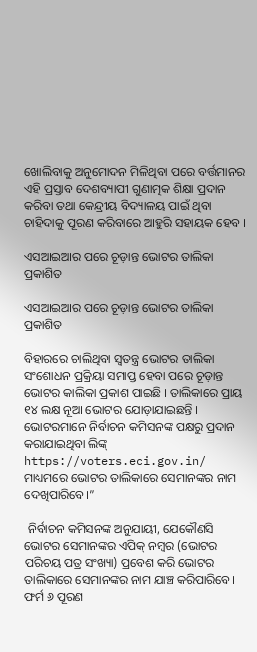ଖୋଲିବାକୁ ଅନୁମୋଦନ ମିଳିଥିବା ପରେ ବର୍ତ୍ତମାନର ଏହି ପ୍ରସ୍ତାବ ଦେଶବ୍ୟାପୀ ଗୁଣାତ୍ମକ ଶିକ୍ଷା ପ୍ରଦାନ କରିବା ତଥା କେନ୍ଦ୍ରୀୟ ବିଦ୍ୟାଳୟ ପାଇଁ ଥିବା ଚାହିଦାକୁ ପୂରଣ କରିବାରେ ଆହୁରି ସହାୟକ ହେବ ।

ଏସଆଇଆର ପରେ ଚୂଡ଼ାନ୍ତ ଭୋଟର ତାଲିକା ପ୍ରକାଶିତ

ଏସଆଇଆର ପରେ ଚୂଡ଼ାନ୍ତ ଭୋଟର ତାଲିକା ପ୍ରକାଶିତ

ବିହାରରେ ଚାଲିଥିବା ସ୍ବତନ୍ତ୍ର ଭୋଟର ତାଲିକା ସଂଶୋଧନ ପ୍ରକ୍ରିୟା ସମାପ୍ତ ହେବା ପରେ ଚୂଡ଼ାନ୍ତ ଭୋଟର କାଲିକା ପ୍ରକାଶ ପାଇଛି । ତାଲିକାରେ ପ୍ରାୟ ୧୪ ଲକ୍ଷ ନୂଆ ଭୋଟର ଯୋଡ଼ାଯାଇଛନ୍ତି । ଭୋଟରମାନେ ନିର୍ବାଚନ କମିସନଙ୍କ ପକ୍ଷରୁ ପ୍ରଦାନ କରାଯାଇଥିବା ଲିଙ୍କ୍ https://voters.eci.gov.in/ ମାଧ୍ୟମରେ ଭୋଟର ତାଲିକାରେ ସେମାନଙ୍କର ନାମ ଦେଖିପାରିବେ।”

 ନିର୍ବାଚନ କମିସନଙ୍କ ଅନୁଯାୟୀ, ଯେକୌଣସି ଭୋଟର ସେମାନଙ୍କର ଏପିକ୍ ନମ୍ବର (ଭୋଟର ପରିଚୟ ପତ୍ର ସଂଖ୍ୟା) ପ୍ରବେଶ କରି ଭୋଟର ତାଲିକାରେ ସେମାନଙ୍କର ନାମ ଯାଞ୍ଚ କରିପାରିବେ। ଫର୍ମ ୬ ପୂରଣ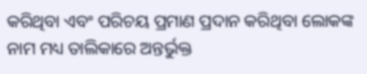କରିଥିବା ଏବଂ ପରିଚୟ ପ୍ରମାଣ ପ୍ରଦାନ କରିଥିବା ଲୋକଙ୍କ ନାମ ମଧ୍ୟ ତାଲିକାରେ ଅନ୍ତର୍ଭୁକ୍ତ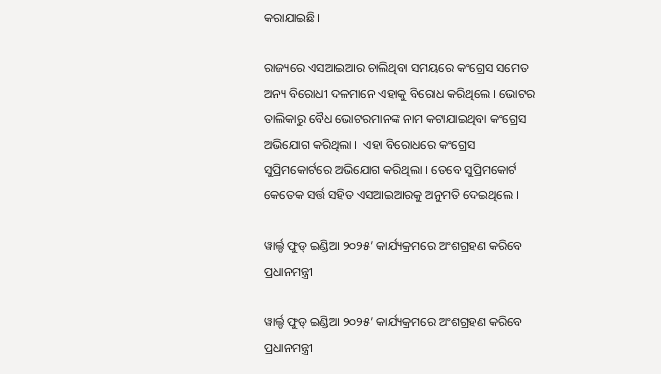କରାଯାଇଛି।

ରାଜ୍ୟରେ ଏସଆଇଆର ଚାଲିଥିବା ସମୟରେ କଂଗ୍ରେସ ସମେତ ଅନ୍ୟ ବିରୋଧୀ ଦଳମାନେ ଏହାକୁ ବିରୋଧ କରିଥିଲେ । ଭୋଟର ତାଲିକାରୁ ବୈଧ ଭୋଟରମାନଙ୍କ ନାମ କଟାଯାଇଥିବା କଂଗ୍ରେସ ଅଭିଯୋଗ କରିଥିଲା ।  ଏହା ବିରୋଧରେ କଂଗ୍ରେସ ସୁପ୍ରିମକୋର୍ଟରେ ଅଭିଯୋଗ କରିଥିଲା । ତେବେ ସୁପ୍ରିମକୋର୍ଟ କେତେକ ସର୍ତ୍ତ ସହିତ ଏସଆଇଆରକୁ ଅନୁମତି ଦେଇଥିଲେ ।

ୱାର୍ଲ୍ଡ ଫୁଡ୍ ଇଣ୍ଡିଆ ୨୦୨୫’ କାର୍ଯ୍ୟକ୍ରମରେ ଅଂଶଗ୍ରହଣ କରିବେ ପ୍ରଧାନମନ୍ତ୍ରୀ

ୱାର୍ଲ୍ଡ ଫୁଡ୍ ଇଣ୍ଡିଆ ୨୦୨୫’ କାର୍ଯ୍ୟକ୍ରମରେ ଅଂଶଗ୍ରହଣ କରିବେ ପ୍ରଧାନମନ୍ତ୍ରୀ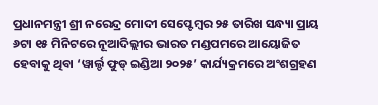ପ୍ରଧାନମନ୍ତ୍ରୀ ଶ୍ରୀ ନରେନ୍ଦ୍ର ମୋଦୀ ସେପ୍ଟେମ୍ବର ୨୫ ତାରିଖ ସନ୍ଧ୍ୟା ପ୍ରାୟ ୬ଟା ୧୫ ମିନିଟରେ ନୂଆଦିଲ୍ଲୀର ଭାରତ ମଣ୍ଡପମରେ ଆୟୋଜିତ ହେବାକୁ ଥିବା ‘ୱାର୍ଲ୍ଡ ଫୁଡ୍ ଇଣ୍ଡିଆ ୨୦୨୫’ କାର୍ଯ୍ୟକ୍ରମରେ ଅଂଶଗ୍ରହଣ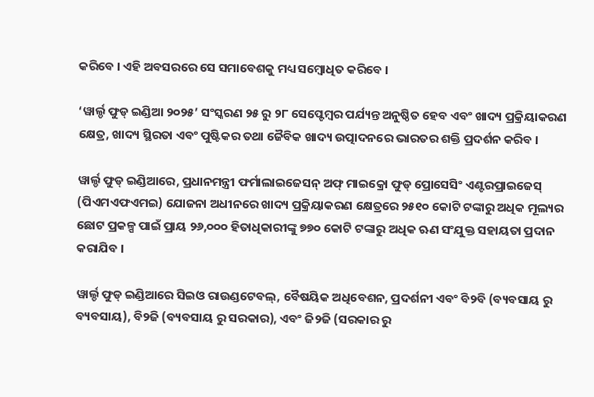କରିବେ । ଏହି ଅବସରରେ ସେ ସମାବେଶକୁ ମଧ୍ୟ ସମ୍ବୋଧିତ କରିବେ ।

‘ୱାର୍ଲ୍ଡ ଫୁଡ୍ ଇଣ୍ଡିଆ ୨୦୨୫’ ସଂସ୍କରଣ ୨୫ ରୁ ୨୮ ସେପ୍ଟେମ୍ବର ପର୍ଯ୍ୟନ୍ତ ଅନୁଷ୍ଠିତ ହେବ ଏବଂ ଖାଦ୍ୟ ପ୍ରକ୍ରିୟାକରଣ କ୍ଷେତ୍ର, ଖାଦ୍ୟ ସ୍ଥିରତା ଏବଂ ପୁଷ୍ଟିକର ତଥା ଜୈବିକ ଖାଦ୍ୟ ଉତ୍ପାଦନରେ ଭାରତର ଶକ୍ତି ପ୍ରଦର୍ଶନ କରିବ ।

ୱାର୍ଲ୍ଡ ଫୁଡ୍ ଇଣ୍ଡିଆରେ, ପ୍ରଧାନମନ୍ତ୍ରୀ ଫର୍ମାଲାଇଜେସନ୍ ଅଫ୍ ମାଇକ୍ରୋ ଫୁଡ୍ ପ୍ରୋସେସିଂ ଏଣ୍ଟରପ୍ରାଇଜେସ୍ (ପିଏମଏଫଏମଇ) ଯୋଜନା ଅଧୀନରେ ଖାଦ୍ୟ ପ୍ରକ୍ରିୟାକରଣ କ୍ଷେତ୍ରରେ ୨୫୧୦ କୋଟି ଟଙ୍କାରୁ ଅଧିକ ମୂଲ୍ୟର ଛୋଟ ପ୍ରକଳ୍ପ ପାଇଁ ପ୍ରାୟ ୨୬,୦୦୦ ହିତାଧିକାରୀଙ୍କୁ ୭୭୦ କୋଟି ଟଙ୍କାରୁ ଅଧିକ ଋଣ ସଂଯୁକ୍ତ ସହାୟତା ପ୍ରଦାନ କରାଯିବ ।

ୱାର୍ଲ୍ଡ ଫୁଡ୍ ଇଣ୍ଡିଆରେ ସିଇଓ ରାଉଣ୍ଡଟେବଲ୍, ବୈଷୟିକ ଅଧିବେଶନ, ପ୍ରଦର୍ଶନୀ ଏବଂ ବି୨ବି (ବ୍ୟବସାୟ ରୁ ବ୍ୟବସାୟ), ବି୨ଜି (ବ୍ୟବସାୟ ରୁ ସରକାର), ଏବଂ ଜି୨ଜି (ସରକାର ରୁ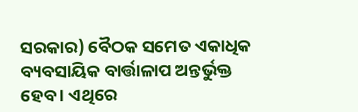ସରକାର) ବୈଠକ ସମେତ ଏକାଧିକ ବ୍ୟବସାୟିକ ବାର୍ତ୍ତାଳାପ ଅନ୍ତର୍ଭୁକ୍ତ ହେବ । ଏଥିରେ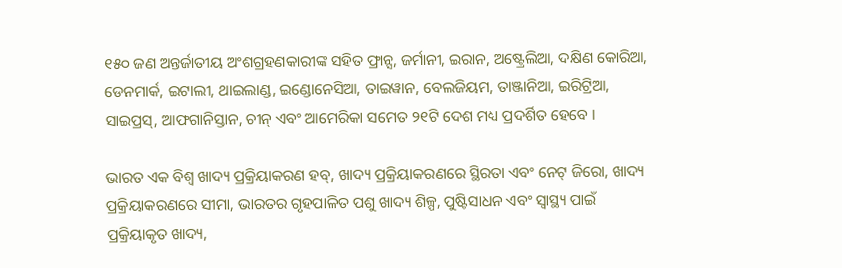୧୫୦ ଜଣ ଅନ୍ତର୍ଜାତୀୟ ଅଂଶଗ୍ରହଣକାରୀଙ୍କ ସହିତ ଫ୍ରାନ୍ସ, ଜର୍ମାନୀ, ଇରାନ, ଅଷ୍ଟ୍ରେଲିଆ, ଦକ୍ଷିଣ କୋରିଆ, ଡେନମାର୍କ, ଇଟାଲୀ, ଥାଇଲାଣ୍ଡ, ଇଣ୍ଡୋନେସିଆ, ତାଇୱାନ, ବେଲଜିୟମ, ତାଞ୍ଜାନିଆ, ଇରିଟ୍ରିଆ, ସାଇପ୍ରସ୍, ଆଫଗାନିସ୍ତାନ, ଚୀନ୍ ଏବଂ ଆମେରିକା ସମେତ ୨୧ଟି ଦେଶ ମଧ୍ୟ ପ୍ରଦର୍ଶିତ ହେବେ ।

ଭାରତ ଏକ ବିଶ୍ୱ ଖାଦ୍ୟ ପ୍ରକ୍ରିୟାକରଣ ହବ୍, ଖାଦ୍ୟ ପ୍ରକ୍ରିୟାକରଣରେ ସ୍ଥିରତା ଏବଂ ନେଟ୍ ଜିରୋ, ଖାଦ୍ୟ ପ୍ରକ୍ରିୟାକରଣରେ ସୀମା, ଭାରତର ଗୃହପାଳିତ ପଶୁ ଖାଦ୍ୟ ଶିଳ୍ପ, ପୁଷ୍ଟିସାଧନ ଏବଂ ସ୍ୱାସ୍ଥ୍ୟ ପାଇଁ ପ୍ରକ୍ରିୟାକୃତ ଖାଦ୍ୟ,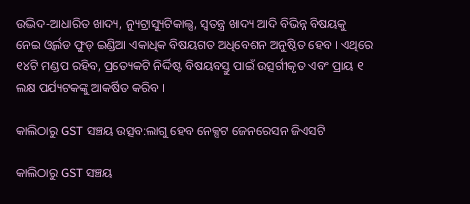ଉଦ୍ଭିଦ-ଆଧାରିତ ଖାଦ୍ୟ, ନ୍ୟୁଟ୍ରାସ୍ୟୁଟିକାଲ୍ସ, ସ୍ୱତନ୍ତ୍ର ଖାଦ୍ୟ ଆଦି ବିଭିନ୍ନ ବିଷୟକୁ ନେଇ ଓ୍ବର୍ଲଡ ଫୁଡ୍‍ ଇଣ୍ଡିଆ ଏକାଧିକ ବିଷୟଗତ ଅଧିବେଶନ ଅନୁଷ୍ଠିତ ହେବ । ଏଥିରେ ୧୪ଟି ମଣ୍ଡପ ରହିବ, ପ୍ରତ୍ୟେକଟି ନିର୍ଦ୍ଦିଷ୍ଟ ବିଷୟବସ୍ତୁ ପାଇଁ ଉତ୍ସର୍ଗୀକୃତ ଏବଂ ପ୍ରାୟ ୧ ଲକ୍ଷ ପର୍ଯ୍ୟଟକଙ୍କୁ ଆକର୍ଷିତ କରିବ ।

କାଲିଠାରୁ GST ସଞ୍ଚୟ ଉତ୍ସବ:ଲାଗୁ ହେବ ନେକ୍ସଟ ଜେନରେସନ ଜିଏସଟି

କାଲିଠାରୁ GST ସଞ୍ଚୟ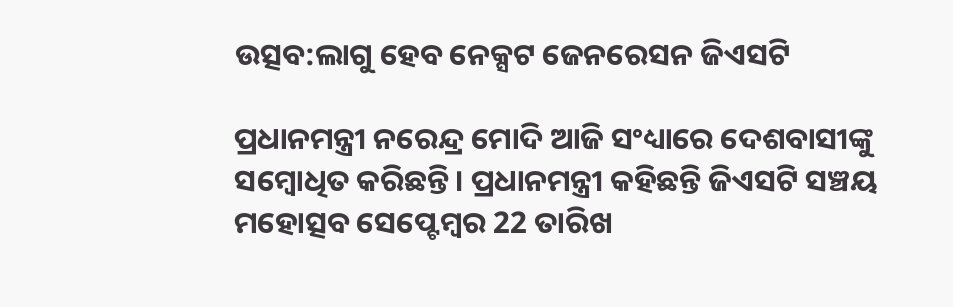ଉତ୍ସବ:ଲାଗୁ ହେବ ନେକ୍ସଟ ଜେନରେସନ ଜିଏସଟି

ପ୍ରଧାନମନ୍ତ୍ରୀ ନରେନ୍ଦ୍ର ମୋଦି ଆଜି ସଂଧ୍ୟାରେ ଦେଶବାସୀଙ୍କୁ ସମ୍ବୋଧିତ କରିଛନ୍ତି। ପ୍ରଧାନମନ୍ତ୍ରୀ କହିଛନ୍ତି ଜିଏସଟି ସଞ୍ଚୟ ମହୋତ୍ସବ ସେପ୍ଟେମ୍ବର 22 ତାରିଖ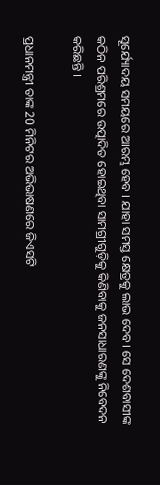ସୂର୍ଯ୍ୟୋଦୟ ସମୟରେ ଆରମ୍ଭ ହେବ । ଯାହା ସମସ୍ତ କ୍ଷେତ୍ରକୁ ଲାଭ ଦେବ। ସେ ଦେଶବାସୀଙ୍କ କଠିନ ପରିଶ୍ରମରେ ଉତ୍ପାଦିତ ହୋଇଥିବା ସାମଗ୍ରୀଗୁଡ଼ିକୁ କିଣିବାକୁ ଜନସାଧାରଣଙ୍କୁ ନିବେଦନ କରିଛନ୍ତି ।

ପ୍ରଧାନମନ୍ତ୍ରୀ ତାଙ୍କ 20 ମିନିଟର ଅଭିଭାଷଣରେ ଜିଏସଟି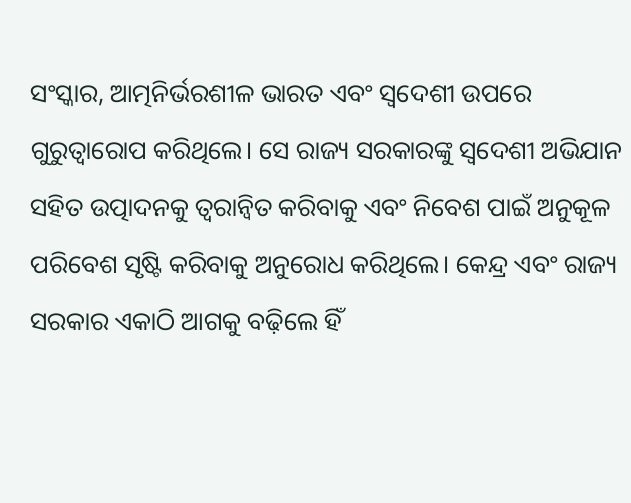ସଂସ୍କାର, ଆତ୍ମନିର୍ଭରଶୀଳ ଭାରତ ଏବଂ ସ୍ୱଦେଶୀ ଉପରେ ଗୁରୁତ୍ୱାରୋପ କରିଥିଲେ। ସେ ରାଜ୍ୟ ସରକାରଙ୍କୁ ସ୍ୱଦେଶୀ ଅଭିଯାନ ସହିତ ଉତ୍ପାଦନକୁ ତ୍ୱରାନ୍ୱିତ କରିବାକୁ ଏବଂ ନିବେଶ ପାଇଁ ଅନୁକୂଳ ପରିବେଶ ସୃଷ୍ଟି କରିବାକୁ ଅନୁରୋଧ କରିଥିଲେ। କେନ୍ଦ୍ର ଏବଂ ରାଜ୍ୟ ସରକାର ଏକାଠି ଆଗକୁ ବଢ଼ିଲେ ହିଁ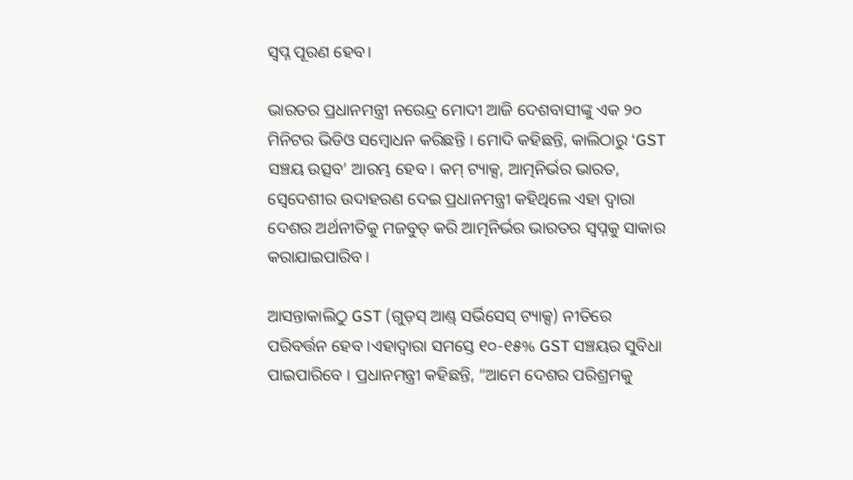ସ୍ୱପ୍ନ ପୂରଣ ହେବ।

ଭାରତର ପ୍ରଧାନମନ୍ତ୍ରୀ ନରେନ୍ଦ୍ର ମୋଦୀ ଆଜି ଦେଶବାସୀଙ୍କୁ ଏକ ୨୦ ମିନିଟର ଭିଡିଓ ସମ୍ବୋଧନ କରିଛନ୍ତି । ମୋଦି କହିଛନ୍ତି, କାଲିଠାରୁ ‘GST ସଞ୍ଚୟ ଉତ୍ସବ’ ଆରମ୍ଭ ହେବ । କମ୍ ଟ୍ୟାକ୍ସ, ଆତ୍ମନିର୍ଭର ଭାରତ, ସ୍ବେଦେଶୀର ଉଦାହରଣ ଦେଇ ପ୍ରଧାନମନ୍ତ୍ରୀ କହିଥିଲେ ଏହା ଦ୍ୱାରା ଦେଶର ଅର୍ଥନୀତିକୁ ମଜବୁତ୍ କରି ଆତ୍ମନିର୍ଭର ଭାରତର ସ୍ୱପ୍ନକୁ ସାକାର କରାଯାଇପାରିବ ।

ଆସନ୍ତାକାଲିଠୁ GST (ଗୁଡ଼ସ୍ ଆଣ୍ଡ୍ ସର୍ଭିସେସ୍ ଟ୍ୟାକ୍ସ) ନୀତିରେ ପରିବର୍ତ୍ତନ ହେବ ।ଏହାଦ୍ବାରା ସମସ୍ତେ ୧୦-୧୫% GST ସଞ୍ଚୟର ସୁବିଧା ପାଇପାରିବେ । ପ୍ରଧାନମନ୍ତ୍ରୀ କହିଛନ୍ତି, “ଆମେ ଦେଶର ପରିଶ୍ରମକୁ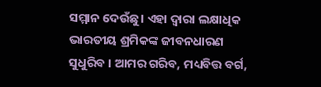ସମ୍ମାନ ଦେଉଁଛୁ। ଏହା ଦ୍ୱାରା ଲକ୍ଷାଧିକ ଭାରତୀୟ ଶ୍ରମିକଙ୍କ ଜୀବନଧାରଣ ସୁଧୁରିବ । ଆମର ଗରିବ, ମଧ୍ୟବିତ୍ତ ବର୍ଗ,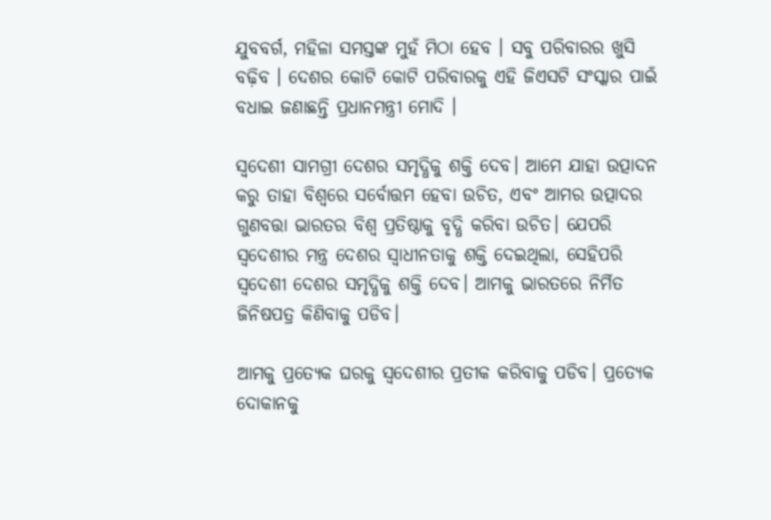ଯୁବବର୍ଗ, ମହିଳା ସମସ୍ତଙ୍କ ମୁହଁ ମିଠା ହେବ । ସବୁ ପରିବାରର ଖୁସି ବଢ଼ିବ । ଦେଶର କୋଟି କୋଟି ପରିବାରକୁ ଏହି ଜିଏସଟି ସଂସ୍କାର ପାଇଁ ବଧାଇ ଜଣାଛନ୍ତି ପ୍ରଧାନମନ୍ତ୍ରୀ ମୋଦି ।

ସ୍ୱଦେଶୀ ସାମଗ୍ରୀ ଦେଶର ସମୃଦ୍ଧିକୁ ଶକ୍ତି ଦେବ। ଆମେ ଯାହା ଉତ୍ପାଦନ କରୁ ତାହା ବିଶ୍ୱରେ ସର୍ବୋତ୍ତମ ହେବା ଉଚିତ, ଏବଂ ଆମର ଉତ୍ପାଦର ଗୁଣବତ୍ତା ଭାରତର ବିଶ୍ୱ ପ୍ରତିଷ୍ଠାକୁ ବୃଦ୍ଧି କରିବା ଉଚିତ। ଯେପରି ସ୍ୱଦେଶୀର ମନ୍ତ୍ର ଦେଶର ସ୍ୱାଧୀନତାକୁ ଶକ୍ତି ଦେଇଥିଲା, ସେହିପରି ସ୍ୱଦେଶୀ ଦେଶର ସମୃଦ୍ଧିକୁ ଶକ୍ତି ଦେବ। ଆମକୁ ଭାରତରେ ନିର୍ମିତ ଜିନିଷପତ୍ର କିଣିବାକୁ ପଡିବ।

ଆମକୁ ପ୍ରତ୍ୟେକ ଘରକୁ ସ୍ୱଦେଶୀର ପ୍ରତୀକ କରିବାକୁ ପଡିବ। ପ୍ରତ୍ୟେକ ଦୋକାନକୁ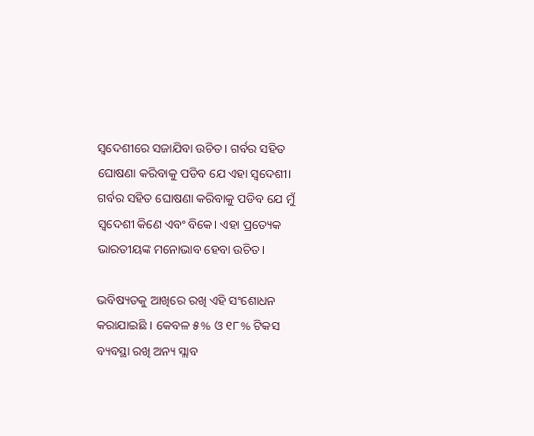ସ୍ୱଦେଶୀରେ ସଜାଯିବା ଉଚିତ। ଗର୍ବର ସହିତ ଘୋଷଣା କରିବାକୁ ପଡିବ ଯେ ଏହା ସ୍ୱଦେଶୀ। ଗର୍ବର ସହିତ ଘୋଷଣା କରିବାକୁ ପଡିବ ଯେ ମୁଁ ସ୍ୱଦେଶୀ କିଣେ ଏବଂ ବିକେ। ଏହା ପ୍ରତ୍ୟେକ ଭାରତୀୟଙ୍କ ମନୋଭାବ ହେବା ଉଚିତ।

ଭବିଷ୍ୟତକୁ ଆଖିରେ ରଖି ଏହି ସଂଶୋଧନ କରାଯାଇଛି । କେବଳ ୫% ଓ ୧୮% ଟିକସ ବ୍ୟବସ୍ଥା ରଖି ଅନ୍ୟ ସ୍ଲାବ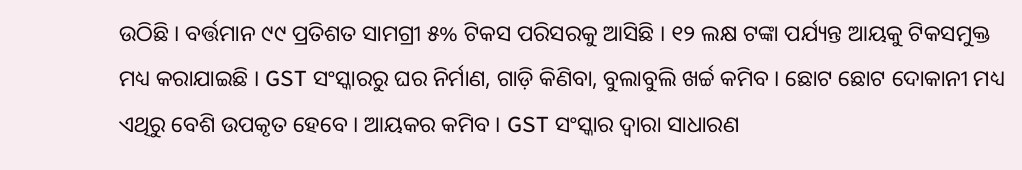ଉଠିଛି । ବର୍ତ୍ତମାନ ୯୯ ପ୍ରତିଶତ ସାମଗ୍ରୀ ୫% ଟିକସ ପରିସରକୁ ଆସିଛି । ୧୨ ଲକ୍ଷ ଟଙ୍କା ପର୍ଯ୍ୟନ୍ତ ଆୟକୁ ଟିକସମୁକ୍ତ ମଧ୍ୟ କରାଯାଇଛି । GST ସଂସ୍କାରରୁ ଘର ନିର୍ମାଣ, ଗାଡ଼ି କିଣିବା, ବୁଲାବୁଲି ଖର୍ଚ୍ଚ କମିବ । ଛୋଟ ଛୋଟ ଦୋକାନୀ ମଧ୍ୟ ଏଥିରୁ ବେଶି ଉପକୃତ ହେବେ । ଆୟକର କମିବ । GST ସଂସ୍କାର ଦ୍ବାରା ସାଧାରଣ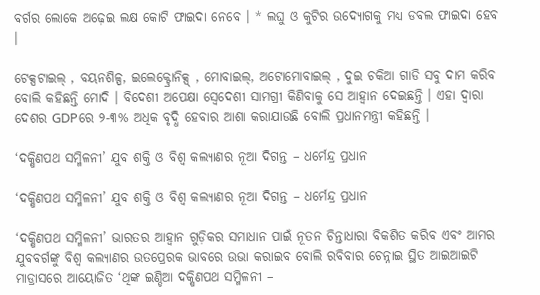ବର୍ଗର ଲୋକେ ଅଢ଼େଇ ଲକ୍ଷ କୋଟି ଫାଇଦା ନେବେ । * ଲଘୁ ଓ କୁଟିର ଉଦ୍ୟୋଗକୁ ମଧ୍ୟ ଡବଲ ଫାଇଦା ହେବ ।

ଟେକ୍ସଟାଇଲ୍ , ବୟନଶିଳ୍ପ, ଇଲେକ୍ଟ୍ରୋନିକ୍ସ୍ , ମୋବାଇଲ୍, ଅଟୋମୋବାଇଲ୍ , ଦୁଇ ଚକିଆ ଗାଡି ସବୁ ଦାମ କରିବ ବୋଲି କହିଛନ୍ତି ମୋଦି । ବିଦେଶୀ ଅପେକ୍ଷା ସ୍ବେଦେଶୀ ସାମଗ୍ରୀ କିଣିବାକୁ ସେ ଆହ୍ବାନ ଦେଇଛନ୍ତି । ଏହା ଦ୍ୱାରା ଦେଶର GDPରେ ୨-୩% ଅଧିକ ବୃଦ୍ଧି ହେବାର ଆଶା କରାଯାଉଛି ବୋଲି ପ୍ରଧାନମନ୍ତ୍ରୀ କହିଛନ୍ତି ।

‘ଦକ୍ଷିଣପଥ ସମ୍ମିଳନୀ’ ଯୁବ ଶକ୍ତି ଓ ବିଶ୍ୱ କଲ୍ୟାଣର ନୂଆ ଦିଗନ୍ତ – ଧର୍ମେନ୍ଦ୍ର ପ୍ରଧାନ

‘ଦକ୍ଷିଣପଥ ସମ୍ମିଳନୀ’ ଯୁବ ଶକ୍ତି ଓ ବିଶ୍ୱ କଲ୍ୟାଣର ନୂଆ ଦିଗନ୍ତ – ଧର୍ମେନ୍ଦ୍ର ପ୍ରଧାନ

‘ଦକ୍ଷିଣପଥ ସମ୍ମିଳନୀ’ ଭାରତର ଆହ୍ୱାନ ଗୁଡ଼ିକର ସମାଧାନ ପାଇଁ ନୂତନ ଚିନ୍ତାଧାରା ବିକଶିତ କରିବ ଏବଂ ଆମର ଯୁବବର୍ଗଙ୍କୁ ବିଶ୍ୱ କଲ୍ୟାଣର ଉତପ୍ରେରକ ଭାବରେ ଉଭା କରାଇବ ବୋଲି ରବିବାର ଚେନ୍ନାଇ ସ୍ଥିତ ଆଇଆଇଟି ମାଡ୍ରାସରେ ଆୟୋଜିତ ‘ଥିଙ୍କ ଇଣ୍ଡିଆ ଦକ୍ଷିଣପଥ ସମ୍ମିଳନୀ –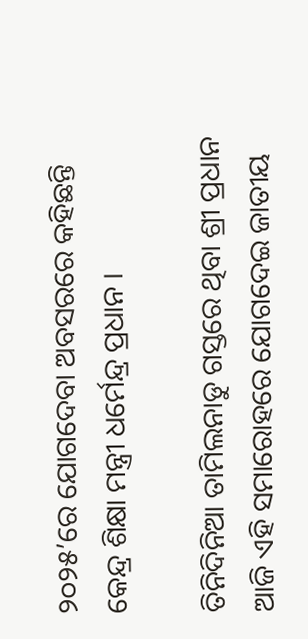୨୦୨୫’ରେ ଯୋଗଦେବା ଅବସରରେ କହିଛନ୍ତି କେନ୍ଦ୍ର ଶିକ୍ଷା ମନ୍ତ୍ରୀ ଧର୍ମେନ୍ଦ୍ର ପ୍ରଧାନ ।

ତିନିଦିନିଆ ତାମିଲନାଡୁ ଗସ୍ତରେ ଥିବା ଶ୍ରୀ ପ୍ରଧାନ ଆଜି ଏହି ସମାରୋହରେ ଯୋଗଦେଇ ଜାତୀୟ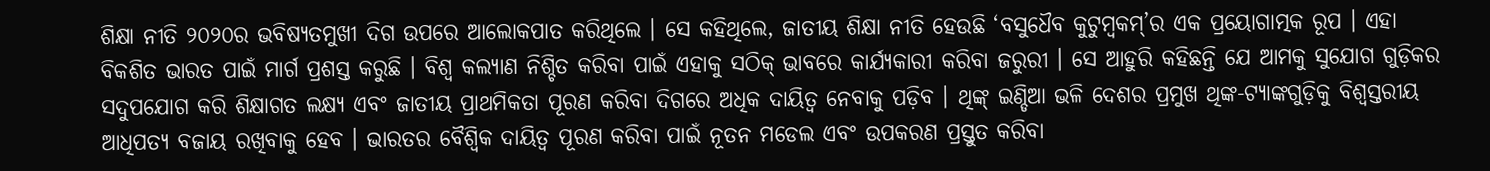ଶିକ୍ଷା ନୀତି ୨୦୨୦ର ଭବିଷ୍ୟତମୁଖୀ ଦିଗ ଉପରେ ଆଲୋକପାତ କରିଥିଲେ । ସେ କହିଥିଲେ, ଜାତୀୟ ଶିକ୍ଷା ନୀତି ହେଉଛି ‘ବସୁଧୈବ କୁଟୁମ୍ବକମ୍’ର ଏକ ପ୍ରୟୋଗାତ୍ମକ ରୂପ । ଏହା ବିକଶିତ ଭାରତ ପାଇଁ ମାର୍ଗ ପ୍ରଶସ୍ତ କରୁଛି । ବିଶ୍ୱ କଲ୍ୟାଣ ନିଶ୍ଚିତ କରିବା ପାଇଁ ଏହାକୁ ସଠିକ୍ ଭାବରେ କାର୍ଯ୍ୟକାରୀ କରିବା ଜରୁରୀ । ସେ ଆହୁରି କହିଛନ୍ତି ଯେ ଆମକୁ ସୁଯୋଗ ଗୁଡ଼ିକର ସଦୁପଯୋଗ କରି ଶିକ୍ଷାଗତ ଲକ୍ଷ୍ୟ ଏବଂ ଜାତୀୟ ପ୍ରାଥମିକତା ପୂରଣ କରିବା ଦିଗରେ ଅଧିକ ଦାୟିତ୍ୱ ନେବାକୁ ପଡ଼ିବ । ଥିଙ୍କ୍ ଇଣ୍ଡିଆ ଭଳି ଦେଶର ପ୍ରମୁଖ ଥିଙ୍କ-ଟ୍ୟାଙ୍କଗୁଡ଼ିକୁ ବିଶ୍ୱସ୍ତରୀୟ ଆଧିପତ୍ୟ ବଜାୟ ରଖିବାକୁ ହେବ । ଭାରତର ବୈଶ୍ୱିକ ଦାୟିତ୍ୱ ପୂରଣ କରିବା ପାଇଁ ନୂତନ ମଡେଲ ଏବଂ ଉପକରଣ ପ୍ରସ୍ତୁତ କରିବା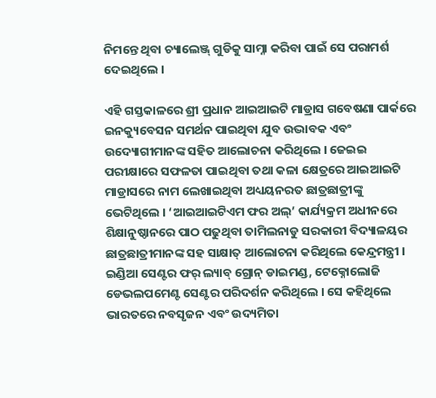ନିମନ୍ତେ ଥିବା ଚ୍ୟାଲେଞ୍ଜ୍ ଗୁଡିକୁ ସାମ୍ନା କରିବା ପାଇଁ ସେ ପରାମର୍ଶ ଦେଇଥିଲେ ।

ଏହି ଗସ୍ତକାଳରେ ଶ୍ରୀ ପ୍ରଧାନ ଆଇଆଇଟି ମାଡ୍ରାସ ଗବେଷଣା ପାର୍କରେ ଇନକ୍ୟୁବେସନ ସମର୍ଥନ ପାଇଥିବା ଯୁବ ଉଦ୍ଭାବକ ଏବଂ ଉଦ୍ୟୋଗୀମାନଙ୍କ ସହିତ ଆଲୋଚନା କରିଥିଲେ । ଜେଇଇ ପରୀକ୍ଷାରେ ସଫଳତା ପାଇଥିବା ତଥା କଳା କ୍ଷେତ୍ରରେ ଆଇଆଇଟି ମାଡ୍ରାସରେ ନାମ ଲେଖାଇଥିବା ଅଧ୍ୟୟନରତ ଛାତ୍ରଛାତ୍ରୀଙ୍କୁ ଭେଟିଥିଲେ । ‘ଆଇଆଇଟିଏମ ଫର ଅଲ୍’ କାର୍ଯ୍ୟକ୍ରମ ଅଧୀନରେ ଶିକ୍ଷାନୁଷ୍ଠାନରେ ପାଠ ପଢୁଥିବା ତାମିଲନାଡୁ ସରକାରୀ ବିଦ୍ୟାଳୟର ଛାତ୍ରଛାତ୍ରୀମାନଙ୍କ ସହ ସାକ୍ଷାତ୍ ଆଲୋଚନା କରିଥିଲେ କେନ୍ଦ୍ରମନ୍ତ୍ରୀ । ଇଣ୍ଡିଆ ସେଣ୍ଟର ଫର୍ ଲ୍ୟାବ୍ ଗ୍ରୋନ୍ ଡାଇମଣ୍ଡ, ଟେକ୍ନୋଲୋଜି ଡେଭଲପମେଣ୍ଟ ସେଣ୍ଟର ପରିଦର୍ଶନ କରିଥିଲେ । ସେ କହିଥିଲେ ଭାରତରେ ନବସୃଜନ ଏବଂ ଉଦ୍ୟମିତା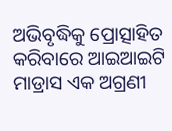ଅଭିବୃଦ୍ଧିକୁ ପ୍ରୋତ୍ସାହିତ କରିବାରେ ଆଇଆଇଟି ମାଡ୍ରାସ ଏକ ଅଗ୍ରଣୀ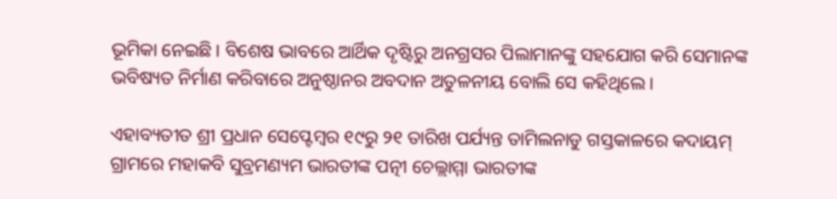ଭୂମିକା ନେଇଛି । ବିଶେଷ ଭାବରେ ଆର୍ଥିକ ଦୃଷ୍ଟିରୁ ଅନଗ୍ରସର ପିଲାମାନଙ୍କୁ ସହଯୋଗ କରି ସେମାନଙ୍କ ଭବିଷ୍ୟତ ନିର୍ମାଣ କରିବାରେ ଅନୁଷ୍ଠାନର ଅବଦାନ ଅତୁଳନୀୟ ବୋଲି ସେ କହିଥିଲେ ।

ଏହାବ୍ୟତୀତ ଶ୍ରୀ ପ୍ରଧାନ ସେପ୍ଟେମ୍ବର ୧୯ରୁ ୨୧ ତାରିଖ ପର୍ଯ୍ୟନ୍ତ ତାମିଲନାଡୁ ଗସ୍ତକାଳରେ କଦାୟମ୍ ଗ୍ରାମରେ ମହାକବି ସୁବ୍ରମଣ୍ୟମ ଭାରତୀଙ୍କ ପତ୍ନୀ ଚେଲ୍ଲାମ୍ମା ଭାରତୀଙ୍କ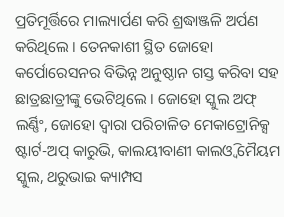ପ୍ରତିମୂର୍ତ୍ତିରେ ମାଲ୍ୟାର୍ପଣ କରି ଶ୍ରଦ୍ଧାଞ୍ଜଳି ଅର୍ପଣ କରିଥିଲେ । ତେନକାଶୀ ସ୍ଥିତ ଜୋହୋ କର୍ପୋରେସନର ବିଭିନ୍ନ ଅନୁଷ୍ଠାନ ଗସ୍ତ କରିବା ସହ ଛାତ୍ରଛାତ୍ରୀଙ୍କୁ ଭେଟିଥିଲେ । ଜୋହୋ ସ୍କୁଲ ଅଫ୍ ଲର୍ଣ୍ଣିଂ, ଜୋହୋ ଦ୍ୱାରା ପରିଚାଳିତ ମେକାଟ୍ରୋନିକ୍ସ ଷ୍ଟାର୍ଟ-ଅପ୍ କାରୁଭି, କାଲୟୀବାଣୀ କାଲଓ୍ୱି ମୈୟମ ସ୍କୁଲ, ଥରୁଭାଇ କ୍ୟାମ୍ପସ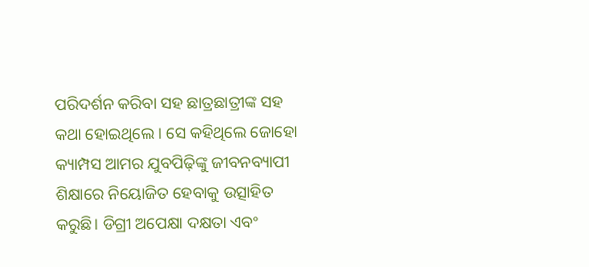ପରିଦର୍ଶନ କରିବା ସହ ଛାତ୍ରଛାତ୍ରୀଙ୍କ ସହ କଥା ହୋଇଥିଲେ । ସେ କହିଥିଲେ ଜୋହୋ କ୍ୟାମ୍ପସ ଆମର ଯୁବପିଢ଼ିଙ୍କୁ ଜୀବନବ୍ୟାପୀ ଶିକ୍ଷାରେ ନିୟୋଜିତ ହେବାକୁ ଉତ୍ସାହିତ କରୁଛି। ଡିଗ୍ରୀ ଅପେକ୍ଷା ଦକ୍ଷତା ଏବଂ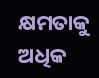କ୍ଷମତାକୁ ଅଧିକ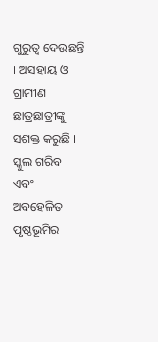ଗୁରୁତ୍ୱ ଦେଉଛନ୍ତି । ଅସହାୟ ଓ ଗ୍ରାମୀଣ ଛାତ୍ରଛାତ୍ରୀଙ୍କୁ ସଶକ୍ତ କରୁଛି । ସ୍କୁଲ ଗରିବ ଏବଂ ଅବହେଳିତ ପୃଷ୍ଠଭୂମିର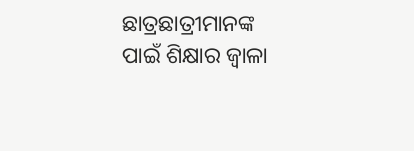ଛାତ୍ରଛାତ୍ରୀମାନଙ୍କ ପାଇଁ ଶିକ୍ଷାର ଜ୍ୱାଳା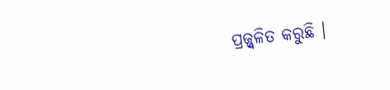ପ୍ରଜ୍ଜ୍ୱଳିତ କରୁଛି ।